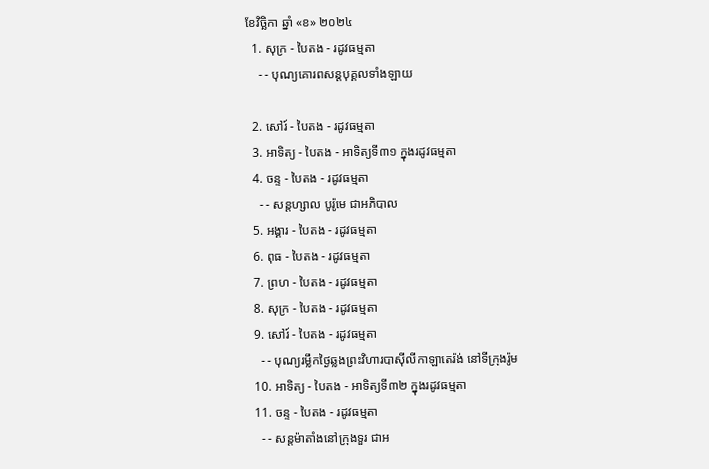ខែវិច្ឆិកា ឆ្នាំ «ខ» ២០២៤
  1. សុក្រ - បៃតង - រដូវធម្មតា
    - - បុណ្យគោរពសន្ដបុគ្គលទាំងឡាយ

  2. សៅរ៍ - បៃតង - រដូវធម្មតា
  3. អាទិត្យ - បៃតង - អាទិត្យទី៣១ ក្នុងរដូវធម្មតា
  4. ចន្ទ - បៃតង - រដូវធម្មតា
    - - សន្ដហ្សាល បូរ៉ូមេ ជាអភិបាល
  5. អង្គារ - បៃតង - រដូវធម្មតា
  6. ពុធ - បៃតង - រដូវធម្មតា
  7. ព្រហ - បៃតង - រដូវធម្មតា
  8. សុក្រ - បៃតង - រដូវធម្មតា
  9. សៅរ៍ - បៃតង - រដូវធម្មតា
    - - បុណ្យរម្លឹកថ្ងៃឆ្លងព្រះវិហារបាស៊ីលីកាឡាតេរ៉ង់ នៅទីក្រុងរ៉ូម
  10. អាទិត្យ - បៃតង - អាទិត្យទី៣២ ក្នុងរដូវធម្មតា
  11. ចន្ទ - បៃតង - រដូវធម្មតា
    - - សន្ដម៉ាតាំងនៅក្រុងទួរ ជាអ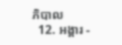ភិបាល
  12. អង្គារ -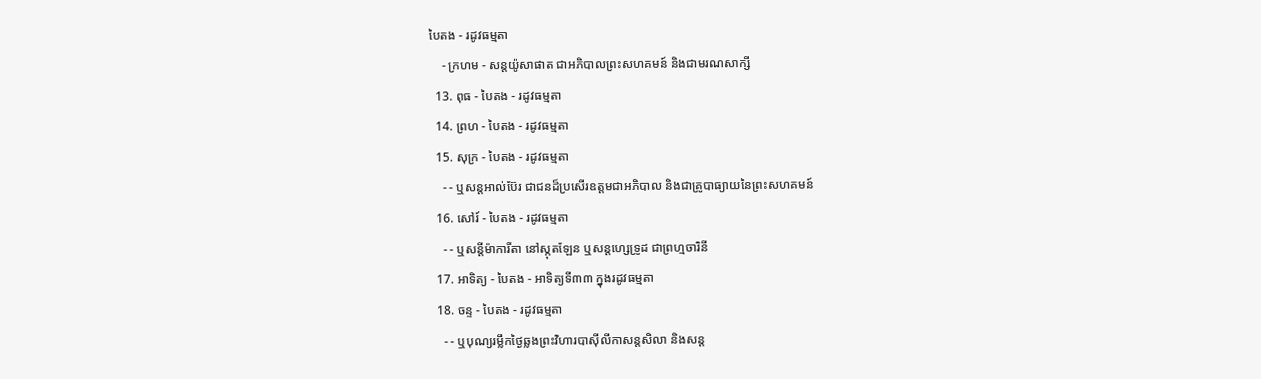បៃតង - រដូវធម្មតា
    - ក្រហម - សន្ដយ៉ូសាផាត ជាអភិបាលព្រះសហគមន៍ និងជាមរណសាក្សី
  13. ពុធ - បៃតង - រដូវធម្មតា
  14. ព្រហ - បៃតង - រដូវធម្មតា
  15. សុក្រ - បៃតង - រដូវធម្មតា
    - - ឬសន្ដអាល់ប៊ែរ ជាជនដ៏ប្រសើរឧត្ដមជាអភិបាល និងជាគ្រូបាធ្យាយនៃព្រះសហគមន៍
  16. សៅរ៍ - បៃតង - រដូវធម្មតា
    - - ឬសន្ដីម៉ាការីតា នៅស្កុតឡែន ឬសន្ដហ្សេទ្រូដ ជាព្រហ្មចារិនី
  17. អាទិត្យ - បៃតង - អាទិត្យទី៣៣ ក្នុងរដូវធម្មតា
  18. ចន្ទ - បៃតង - រដូវធម្មតា
    - - ឬបុណ្យរម្លឹកថ្ងៃឆ្លងព្រះវិហារបាស៊ីលីកាសន្ដសិលា និងសន្ដ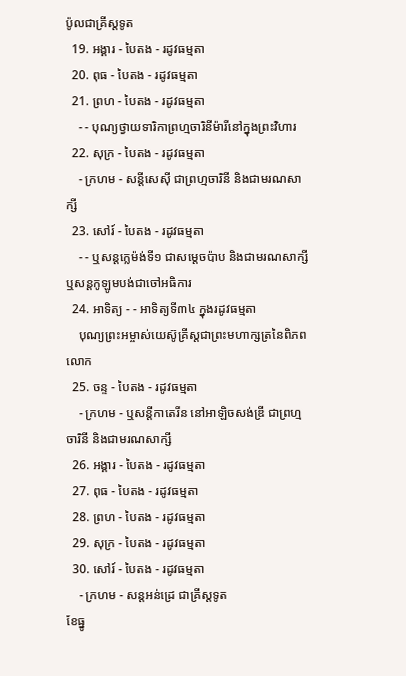ប៉ូលជាគ្រីស្ដទូត
  19. អង្គារ - បៃតង - រដូវធម្មតា
  20. ពុធ - បៃតង - រដូវធម្មតា
  21. ព្រហ - បៃតង - រដូវធម្មតា
    - - បុណ្យថ្វាយទារិកាព្រហ្មចារិនីម៉ារីនៅក្នុងព្រះវិហារ
  22. សុក្រ - បៃតង - រដូវធម្មតា
    - ក្រហម - សន្ដីសេស៊ី ជាព្រហ្មចារិនី និងជាមរណសាក្សី
  23. សៅរ៍ - បៃតង - រដូវធម្មតា
    - - ឬសន្ដក្លេម៉ង់ទី១ ជាសម្ដេចប៉ាប និងជាមរណសាក្សី ឬសន្ដកូឡូមបង់ជាចៅអធិការ
  24. អាទិត្យ - - អាទិត្យទី៣៤ ក្នុងរដូវធម្មតា
    បុណ្យព្រះអម្ចាស់យេស៊ូគ្រីស្ដជាព្រះមហាក្សត្រនៃពិភពលោក
  25. ចន្ទ - បៃតង - រដូវធម្មតា
    - ក្រហម - ឬសន្ដីកាតេរីន នៅអាឡិចសង់ឌ្រី ជាព្រហ្មចារិនី និងជាមរណសាក្សី
  26. អង្គារ - បៃតង - រដូវធម្មតា
  27. ពុធ - បៃតង - រដូវធម្មតា
  28. ព្រហ - បៃតង - រដូវធម្មតា
  29. សុក្រ - បៃតង - រដូវធម្មតា
  30. សៅរ៍ - បៃតង - រដូវធម្មតា
    - ក្រហម - សន្ដអន់ដ្រេ ជាគ្រីស្ដទូត
ខែធ្នូ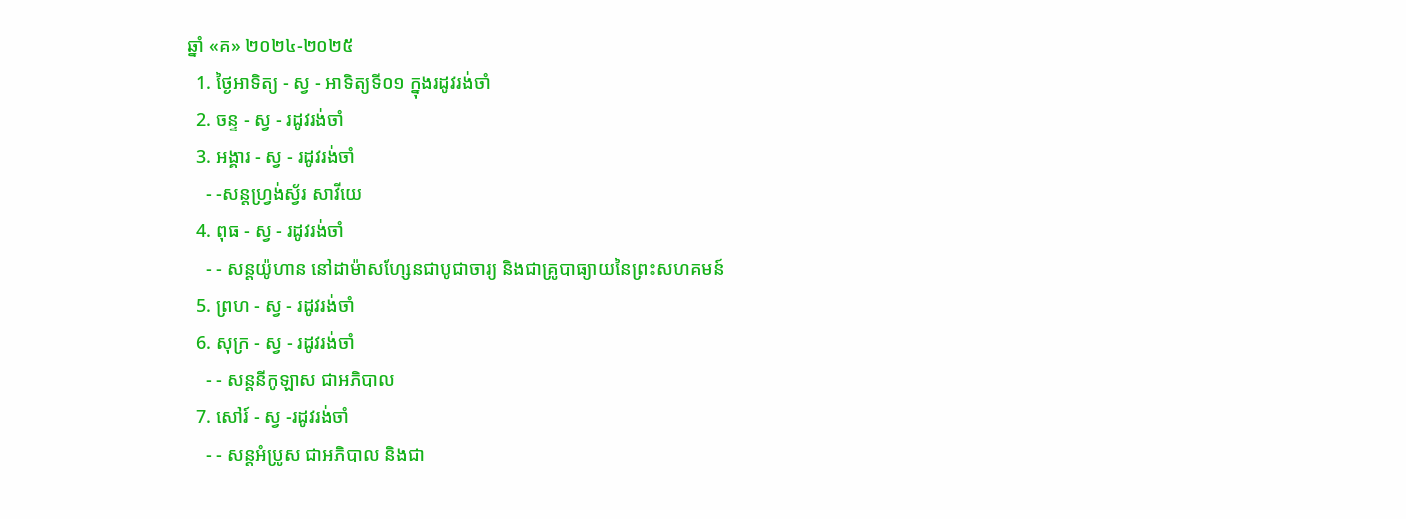ឆ្នាំ «គ» ២០២៤-២០២៥
  1. ថ្ងៃអាទិត្យ - ស្វ - អាទិត្យទី០១ ក្នុងរដូវរង់ចាំ
  2. ចន្ទ - ស្វ - រដូវរង់ចាំ
  3. អង្គារ - ស្វ - រដូវរង់ចាំ
    - -សន្ដហ្វ្រង់ស្វ័រ សាវីយេ
  4. ពុធ - ស្វ - រដូវរង់ចាំ
    - - សន្ដយ៉ូហាន នៅដាម៉ាសហ្សែនជាបូជាចារ្យ និងជាគ្រូបាធ្យាយនៃព្រះសហគមន៍
  5. ព្រហ - ស្វ - រដូវរង់ចាំ
  6. សុក្រ - ស្វ - រដូវរង់ចាំ
    - - សន្ដនីកូឡាស ជាអភិបាល
  7. សៅរ៍ - ស្វ -រដូវរង់ចាំ
    - - សន្ដអំប្រូស ជាអភិបាល និងជា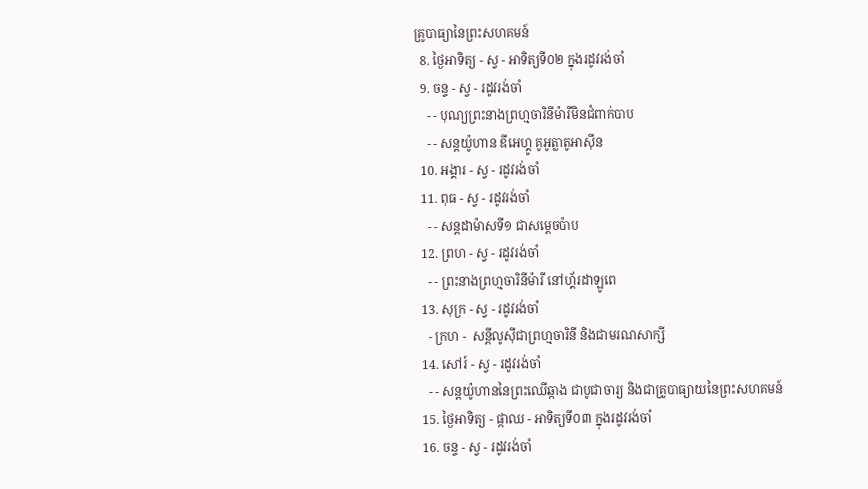គ្រូបាធ្យានៃព្រះសហគមន៍
  8. ថ្ងៃអាទិត្យ - ស្វ - អាទិត្យទី០២ ក្នុងរដូវរង់ចាំ
  9. ចន្ទ - ស្វ - រដូវរង់ចាំ
    - - បុណ្យព្រះនាងព្រហ្មចារិនីម៉ារីមិនជំពាក់បាប
    - - សន្ដយ៉ូហាន ឌីអេហ្គូ គូអូត្លាតូអាស៊ីន
  10. អង្គារ - ស្វ - រដូវរង់ចាំ
  11. ពុធ - ស្វ - រដូវរង់ចាំ
    - - សន្ដដាម៉ាសទី១ ជាសម្ដេចប៉ាប
  12. ព្រហ - ស្វ - រដូវរង់ចាំ
    - - ព្រះនាងព្រហ្មចារិនីម៉ារី នៅហ្គ័រដាឡូពេ
  13. សុក្រ - ស្វ - រដូវរង់ចាំ
    - ក្រហ -  សន្ដីលូស៊ីជាព្រហ្មចារិនី និងជាមរណសាក្សី
  14. សៅរ៍ - ស្វ - រដូវរង់ចាំ
    - - សន្ដយ៉ូហាននៃព្រះឈើឆ្កាង ជាបូជាចារ្យ និងជាគ្រូបាធ្យាយនៃព្រះសហគមន៍
  15. ថ្ងៃអាទិត្យ - ផ្កាឈ - អាទិត្យទី០៣ ក្នុងរដូវរង់ចាំ
  16. ចន្ទ - ស្វ - រដូវរង់ចាំ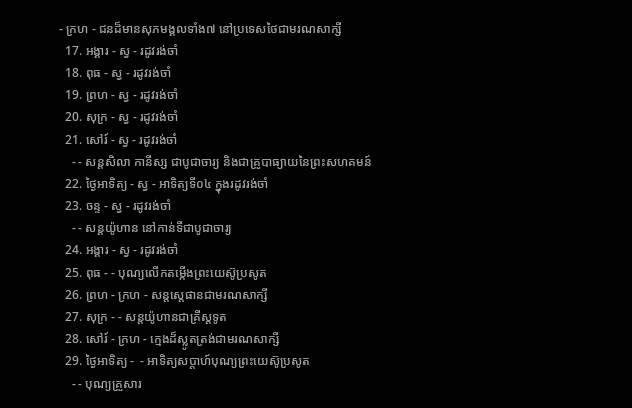- ក្រហ - ជនដ៏មានសុភមង្គលទាំង៧ នៅប្រទេសថៃជាមរណសាក្សី
  17. អង្គារ - ស្វ - រដូវរង់ចាំ
  18. ពុធ - ស្វ - រដូវរង់ចាំ
  19. ព្រហ - ស្វ - រដូវរង់ចាំ
  20. សុក្រ - ស្វ - រដូវរង់ចាំ
  21. សៅរ៍ - ស្វ - រដូវរង់ចាំ
    - - សន្ដសិលា កានីស្ស ជាបូជាចារ្យ និងជាគ្រូបាធ្យាយនៃព្រះសហគមន៍
  22. ថ្ងៃអាទិត្យ - ស្វ - អាទិត្យទី០៤ ក្នុងរដូវរង់ចាំ
  23. ចន្ទ - ស្វ - រដូវរង់ចាំ
    - - សន្ដយ៉ូហាន នៅកាន់ទីជាបូជាចារ្យ
  24. អង្គារ - ស្វ - រដូវរង់ចាំ
  25. ពុធ - - បុណ្យលើកតម្កើងព្រះយេស៊ូប្រសូត
  26. ព្រហ - ក្រហ - សន្តស្តេផានជាមរណសាក្សី
  27. សុក្រ - - សន្តយ៉ូហានជាគ្រីស្តទូត
  28. សៅរ៍ - ក្រហ - ក្មេងដ៏ស្លូតត្រង់ជាមរណសាក្សី
  29. ថ្ងៃអាទិត្យ -  - អាទិត្យសប្ដាហ៍បុណ្យព្រះយេស៊ូប្រសូត
    - - បុណ្យគ្រួសារ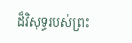ដ៏វិសុទ្ធរបស់ព្រះ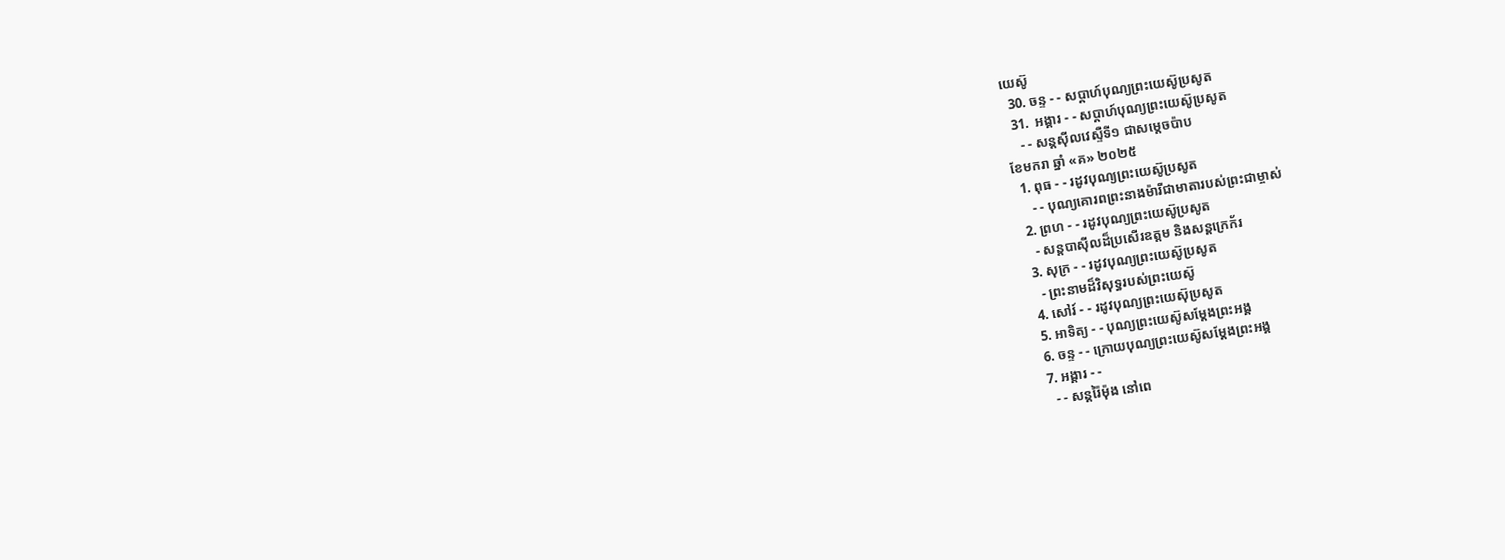យេស៊ូ
  30. ចន្ទ - - សប្ដាហ៍បុណ្យព្រះយេស៊ូប្រសូត
  31.  អង្គារ - - សប្ដាហ៍បុណ្យព្រះយេស៊ូប្រសូត
    - - សន្ដស៊ីលវេស្ទឺទី១ ជាសម្ដេចប៉ាប
ខែមករា ឆ្នាំ «គ» ២០២៥
  1. ពុធ - - រដូវបុណ្យព្រះយេស៊ូប្រសូត
     - - បុណ្យគោរពព្រះនាងម៉ារីជាមាតារបស់ព្រះជាម្ចាស់
  2. ព្រហ - - រដូវបុណ្យព្រះយេស៊ូប្រសូត
    - សន្ដបាស៊ីលដ៏ប្រសើរឧត្ដម និងសន្ដក្រេក័រ
  3. សុក្រ - - រដូវបុណ្យព្រះយេស៊ូប្រសូត
    - ព្រះនាមដ៏វិសុទ្ធរបស់ព្រះយេស៊ូ
  4. សៅរ៍ - - រដូវបុណ្យព្រះយេស៊ុប្រសូត
  5. អាទិត្យ - - បុណ្យព្រះយេស៊ូសម្ដែងព្រះអង្គ
  6. ចន្ទ - - ក្រោយបុណ្យព្រះយេស៊ូសម្ដែងព្រះអង្គ
  7. អង្គារ - -
    - - សន្ដរ៉ៃម៉ុង នៅពេ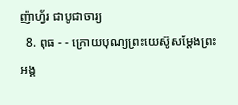ញ៉ាហ្វ័រ ជាបូជាចារ្យ
  8. ពុធ - - ក្រោយបុណ្យព្រះយេស៊ូសម្ដែងព្រះអង្គ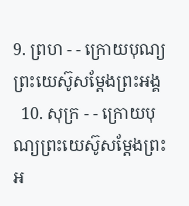9. ព្រហ - - ក្រោយបុណ្យព្រះយេស៊ូសម្ដែងព្រះអង្គ
  10. សុក្រ - - ក្រោយបុណ្យព្រះយេស៊ូសម្ដែងព្រះអ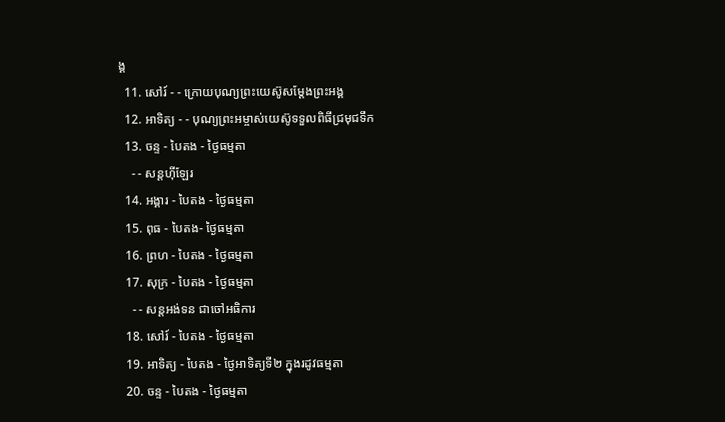ង្គ
  11. សៅរ៍ - - ក្រោយបុណ្យព្រះយេស៊ូសម្ដែងព្រះអង្គ
  12. អាទិត្យ - - បុណ្យព្រះអម្ចាស់យេស៊ូទទួលពិធីជ្រមុជទឹក
  13. ចន្ទ - បៃតង - ថ្ងៃធម្មតា
    - - សន្ដហ៊ីឡែរ
  14. អង្គារ - បៃតង - ថ្ងៃធម្មតា
  15. ពុធ - បៃតង- ថ្ងៃធម្មតា
  16. ព្រហ - បៃតង - ថ្ងៃធម្មតា
  17. សុក្រ - បៃតង - ថ្ងៃធម្មតា
    - - សន្ដអង់ទន ជាចៅអធិការ
  18. សៅរ៍ - បៃតង - ថ្ងៃធម្មតា
  19. អាទិត្យ - បៃតង - ថ្ងៃអាទិត្យទី២ ក្នុងរដូវធម្មតា
  20. ចន្ទ - បៃតង - ថ្ងៃធម្មតា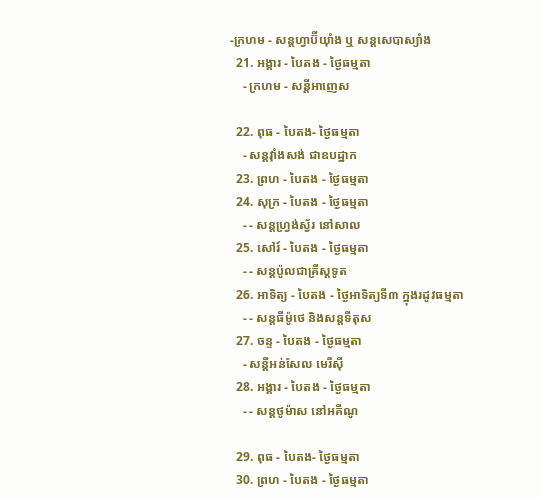-ក្រហម - សន្ដហ្វាប៊ីយ៉ាំង ឬ សន្ដសេបាស្យាំង
  21. អង្គារ - បៃតង - ថ្ងៃធម្មតា
    - ក្រហម - សន្ដីអាញេស

  22. ពុធ - បៃតង- ថ្ងៃធម្មតា
    - សន្ដវ៉ាំងសង់ ជាឧបដ្ឋាក
  23. ព្រហ - បៃតង - ថ្ងៃធម្មតា
  24. សុក្រ - បៃតង - ថ្ងៃធម្មតា
    - - សន្ដហ្វ្រង់ស្វ័រ នៅសាល
  25. សៅរ៍ - បៃតង - ថ្ងៃធម្មតា
    - - សន្ដប៉ូលជាគ្រីស្ដទូត
  26. អាទិត្យ - បៃតង - ថ្ងៃអាទិត្យទី៣ ក្នុងរដូវធម្មតា
    - - សន្ដធីម៉ូថេ និងសន្ដទីតុស
  27. ចន្ទ - បៃតង - ថ្ងៃធម្មតា
    - សន្ដីអន់សែល មេរីស៊ី
  28. អង្គារ - បៃតង - ថ្ងៃធម្មតា
    - - សន្ដថូម៉ាស នៅអគីណូ

  29. ពុធ - បៃតង- ថ្ងៃធម្មតា
  30. ព្រហ - បៃតង - ថ្ងៃធម្មតា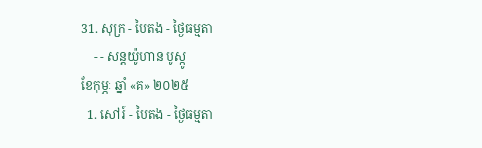31. សុក្រ - បៃតង - ថ្ងៃធម្មតា
    - - សន្ដយ៉ូហាន បូស្កូ
ខែកុម្ភៈ ឆ្នាំ «គ» ២០២៥
  1. សៅរ៍ - បៃតង - ថ្ងៃធម្មតា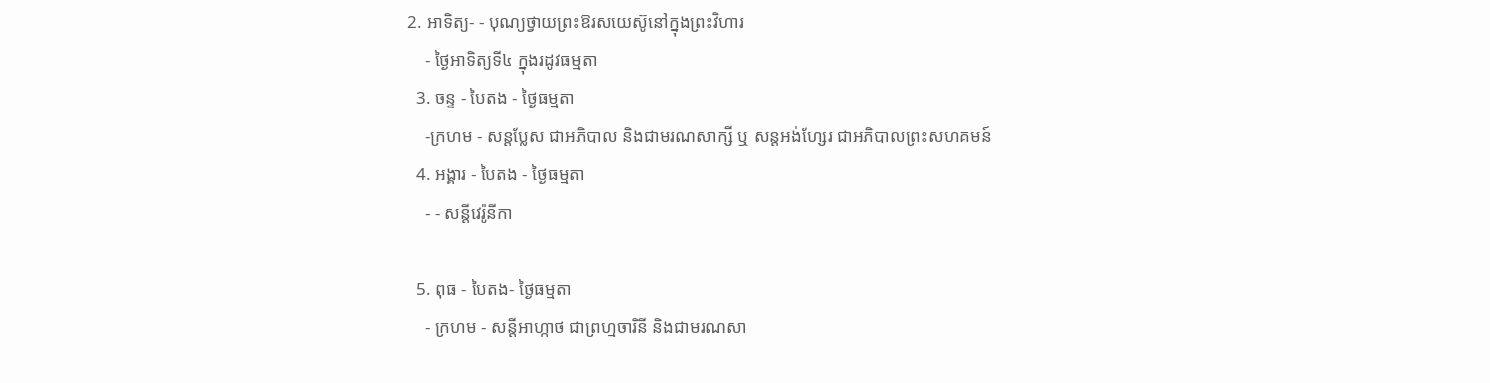2. អាទិត្យ- - បុណ្យថ្វាយព្រះឱរសយេស៊ូនៅក្នុងព្រះវិហារ
    - ថ្ងៃអាទិត្យទី៤ ក្នុងរដូវធម្មតា
  3. ចន្ទ - បៃតង - ថ្ងៃធម្មតា
    -ក្រហម - សន្ដប្លែស ជាអភិបាល និងជាមរណសាក្សី ឬ សន្ដអង់ហ្សែរ ជាអភិបាលព្រះសហគមន៍
  4. អង្គារ - បៃតង - ថ្ងៃធម្មតា
    - - សន្ដីវេរ៉ូនីកា

  5. ពុធ - បៃតង- ថ្ងៃធម្មតា
    - ក្រហម - សន្ដីអាហ្កាថ ជាព្រហ្មចារិនី និងជាមរណសា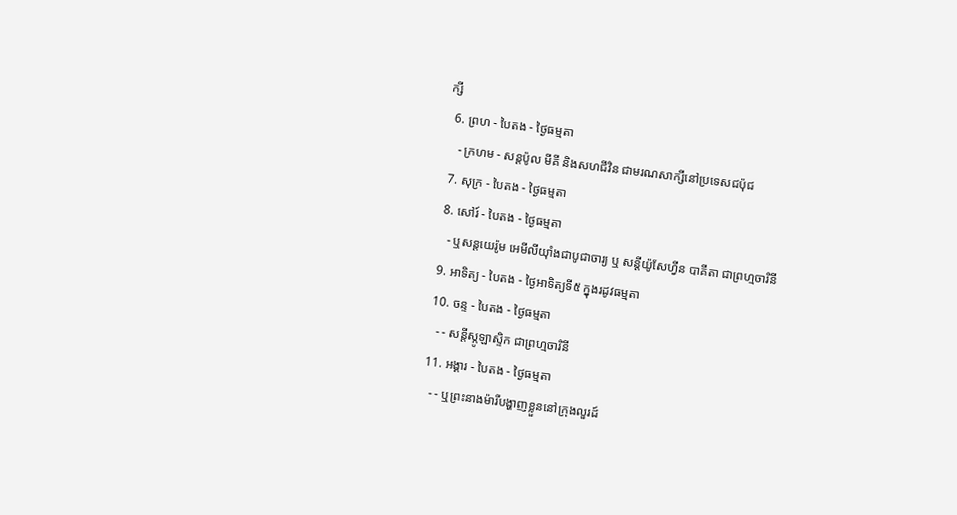ក្សី
  6. ព្រហ - បៃតង - ថ្ងៃធម្មតា
    - ក្រហម - សន្ដប៉ូល មីគី និងសហជីវិន ជាមរណសាក្សីនៅប្រទេសជប៉ុជ
  7. សុក្រ - បៃតង - ថ្ងៃធម្មតា
  8. សៅរ៍ - បៃតង - ថ្ងៃធម្មតា
    - ឬសន្ដយេរ៉ូម អេមីលីយ៉ាំងជាបូជាចារ្យ ឬ សន្ដីយ៉ូសែហ្វីន បាគីតា ជាព្រហ្មចារិនី
  9. អាទិត្យ - បៃតង - ថ្ងៃអាទិត្យទី៥ ក្នុងរដូវធម្មតា
  10. ចន្ទ - បៃតង - ថ្ងៃធម្មតា
    - - សន្ដីស្កូឡាស្ទិក ជាព្រហ្មចារិនី
  11. អង្គារ - បៃតង - ថ្ងៃធម្មតា
    - - ឬព្រះនាងម៉ារីបង្ហាញខ្លួននៅក្រុងលួរដ៍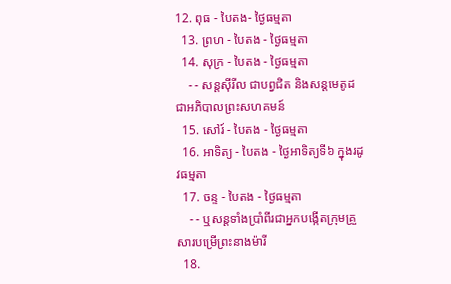12. ពុធ - បៃតង- ថ្ងៃធម្មតា
  13. ព្រហ - បៃតង - ថ្ងៃធម្មតា
  14. សុក្រ - បៃតង - ថ្ងៃធម្មតា
    - - សន្ដស៊ីរីល ជាបព្វជិត និងសន្ដមេតូដជាអភិបាលព្រះសហគមន៍
  15. សៅរ៍ - បៃតង - ថ្ងៃធម្មតា
  16. អាទិត្យ - បៃតង - ថ្ងៃអាទិត្យទី៦ ក្នុងរដូវធម្មតា
  17. ចន្ទ - បៃតង - ថ្ងៃធម្មតា
    - - ឬសន្ដទាំងប្រាំពីរជាអ្នកបង្កើតក្រុមគ្រួសារបម្រើព្រះនាងម៉ារី
  18.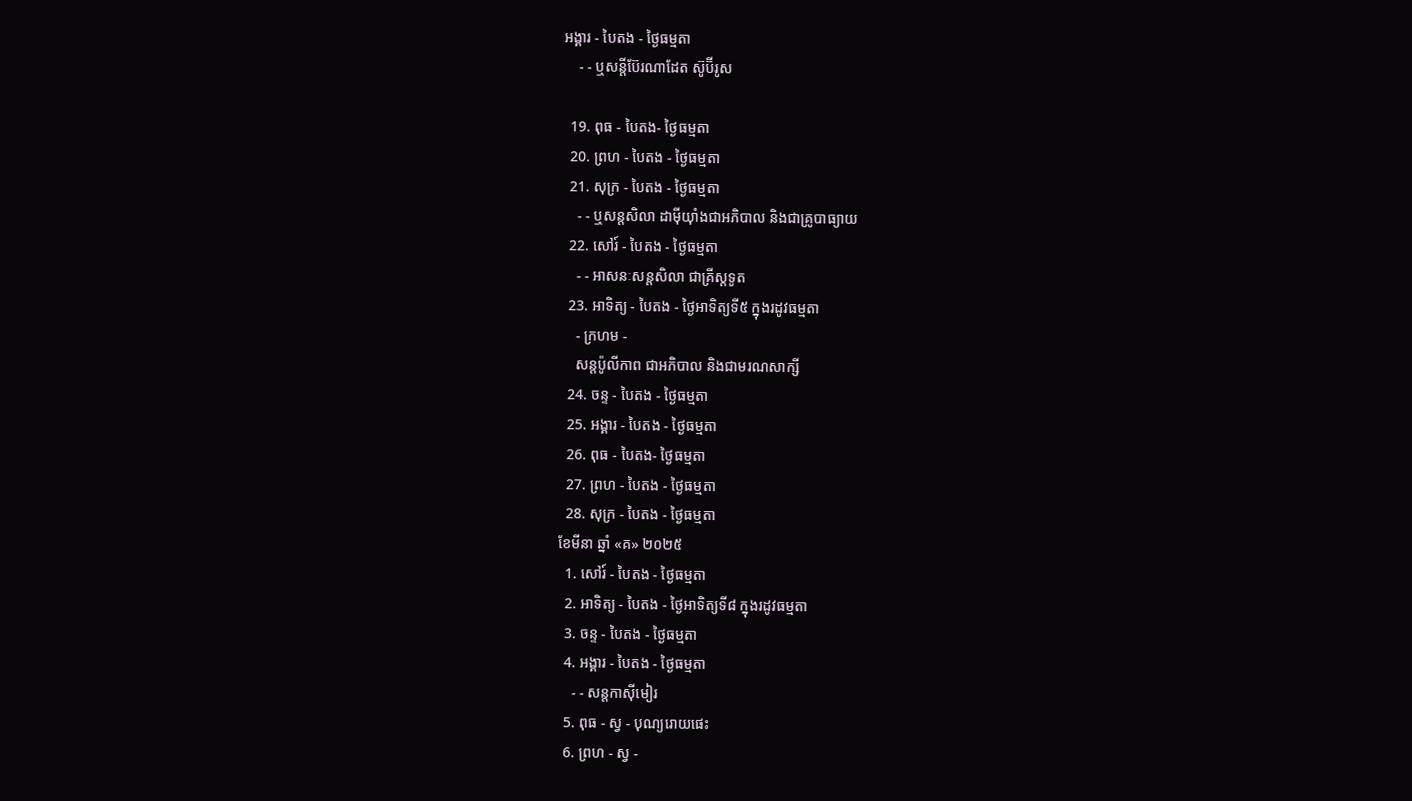អង្គារ - បៃតង - ថ្ងៃធម្មតា
    - - ឬសន្ដីប៊ែរណាដែត ស៊ូប៊ីរូស

  19. ពុធ - បៃតង- ថ្ងៃធម្មតា
  20. ព្រហ - បៃតង - ថ្ងៃធម្មតា
  21. សុក្រ - បៃតង - ថ្ងៃធម្មតា
    - - ឬសន្ដសិលា ដាម៉ីយ៉ាំងជាអភិបាល និងជាគ្រូបាធ្យាយ
  22. សៅរ៍ - បៃតង - ថ្ងៃធម្មតា
    - - អាសនៈសន្ដសិលា ជាគ្រីស្ដទូត
  23. អាទិត្យ - បៃតង - ថ្ងៃអាទិត្យទី៥ ក្នុងរដូវធម្មតា
    - ក្រហម -
    សន្ដប៉ូលីកាព ជាអភិបាល និងជាមរណសាក្សី
  24. ចន្ទ - បៃតង - ថ្ងៃធម្មតា
  25. អង្គារ - បៃតង - ថ្ងៃធម្មតា
  26. ពុធ - បៃតង- ថ្ងៃធម្មតា
  27. ព្រហ - បៃតង - ថ្ងៃធម្មតា
  28. សុក្រ - បៃតង - ថ្ងៃធម្មតា
ខែមីនា ឆ្នាំ «គ» ២០២៥
  1. សៅរ៍ - បៃតង - ថ្ងៃធម្មតា
  2. អាទិត្យ - បៃតង - ថ្ងៃអាទិត្យទី៨ ក្នុងរដូវធម្មតា
  3. ចន្ទ - បៃតង - ថ្ងៃធម្មតា
  4. អង្គារ - បៃតង - ថ្ងៃធម្មតា
    - - សន្ដកាស៊ីមៀរ
  5. ពុធ - ស្វ - បុណ្យរោយផេះ
  6. ព្រហ - ស្វ -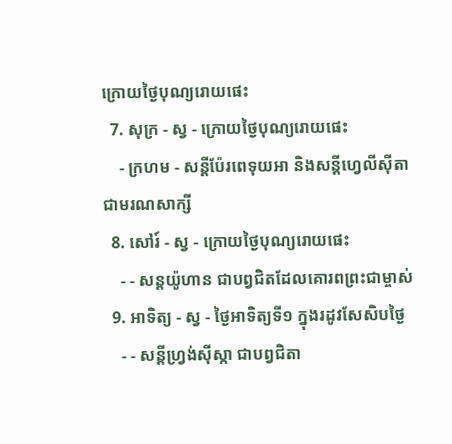ក្រោយថ្ងៃបុណ្យរោយផេះ
  7. សុក្រ - ស្វ - ក្រោយថ្ងៃបុណ្យរោយផេះ
    - ក្រហម - សន្ដីប៉ែរពេទុយអា និងសន្ដីហ្វេលីស៊ីតា ជាមរណសាក្សី
  8. សៅរ៍ - ស្វ - ក្រោយថ្ងៃបុណ្យរោយផេះ
    - - សន្ដយ៉ូហាន ជាបព្វជិតដែលគោរពព្រះជាម្ចាស់
  9. អាទិត្យ - ស្វ - ថ្ងៃអាទិត្យទី១ ក្នុងរដូវសែសិបថ្ងៃ
    - - សន្ដីហ្វ្រង់ស៊ីស្កា ជាបព្វជិតា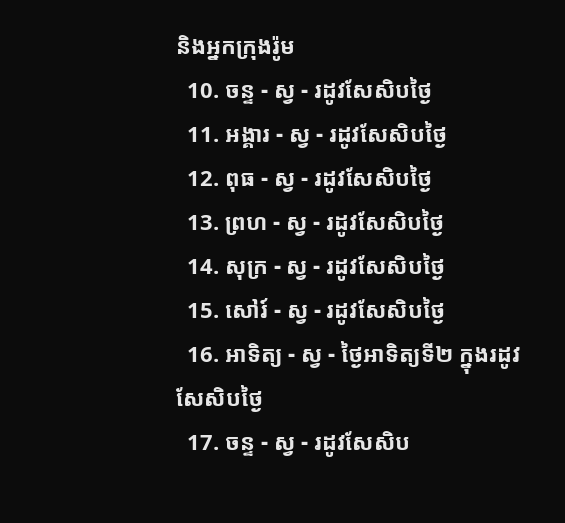និងអ្នកក្រុងរ៉ូម
  10. ចន្ទ - ស្វ - រដូវសែសិបថ្ងៃ
  11. អង្គារ - ស្វ - រដូវសែសិបថ្ងៃ
  12. ពុធ - ស្វ - រដូវសែសិបថ្ងៃ
  13. ព្រហ - ស្វ - រដូវសែសិបថ្ងៃ
  14. សុក្រ - ស្វ - រដូវសែសិបថ្ងៃ
  15. សៅរ៍ - ស្វ - រដូវសែសិបថ្ងៃ
  16. អាទិត្យ - ស្វ - ថ្ងៃអាទិត្យទី២ ក្នុងរដូវសែសិបថ្ងៃ
  17. ចន្ទ - ស្វ - រដូវសែសិប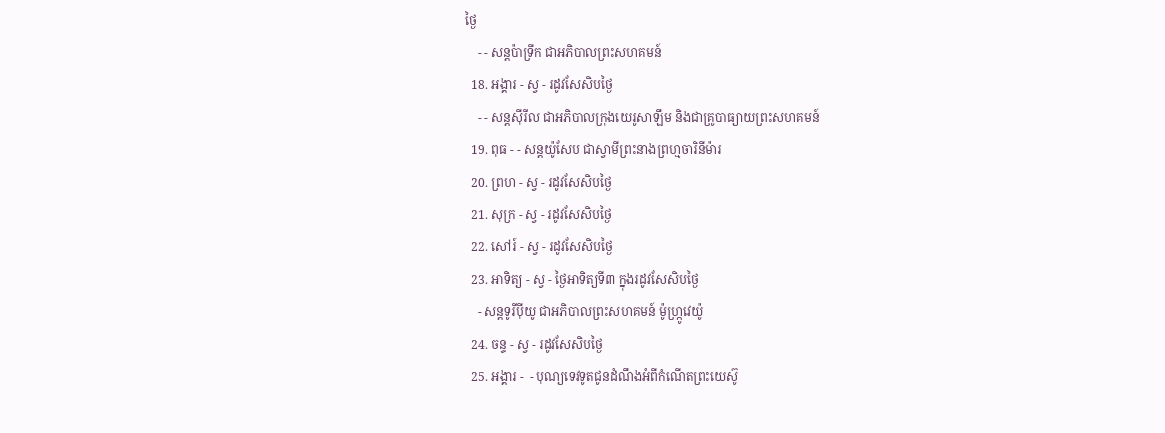ថ្ងៃ
    - - សន្ដប៉ាទ្រីក ជាអភិបាលព្រះសហគមន៍
  18. អង្គារ - ស្វ - រដូវសែសិបថ្ងៃ
    - - សន្ដស៊ីរីល ជាអភិបាលក្រុងយេរូសាឡឹម និងជាគ្រូបាធ្យាយព្រះសហគមន៍
  19. ពុធ - - សន្ដយ៉ូសែប ជាស្វាមីព្រះនាងព្រហ្មចារិនីម៉ារ
  20. ព្រហ - ស្វ - រដូវសែសិបថ្ងៃ
  21. សុក្រ - ស្វ - រដូវសែសិបថ្ងៃ
  22. សៅរ៍ - ស្វ - រដូវសែសិបថ្ងៃ
  23. អាទិត្យ - ស្វ - ថ្ងៃអាទិត្យទី៣ ក្នុងរដូវសែសិបថ្ងៃ
    - សន្ដទូរីប៉ីយូ ជាអភិបាលព្រះសហគមន៍ ម៉ូហ្ក្រូវេយ៉ូ
  24. ចន្ទ - ស្វ - រដូវសែសិបថ្ងៃ
  25. អង្គារ -  - បុណ្យទេវទូតជូនដំណឹងអំពីកំណើតព្រះយេស៊ូ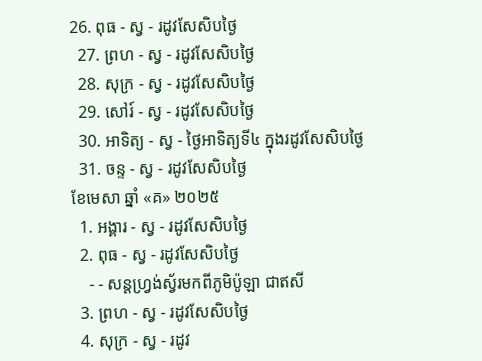26. ពុធ - ស្វ - រដូវសែសិបថ្ងៃ
  27. ព្រហ - ស្វ - រដូវសែសិបថ្ងៃ
  28. សុក្រ - ស្វ - រដូវសែសិបថ្ងៃ
  29. សៅរ៍ - ស្វ - រដូវសែសិបថ្ងៃ
  30. អាទិត្យ - ស្វ - ថ្ងៃអាទិត្យទី៤ ក្នុងរដូវសែសិបថ្ងៃ
  31. ចន្ទ - ស្វ - រដូវសែសិបថ្ងៃ
ខែមេសា ឆ្នាំ «គ» ២០២៥
  1. អង្គារ - ស្វ - រដូវសែសិបថ្ងៃ
  2. ពុធ - ស្វ - រដូវសែសិបថ្ងៃ
    - - សន្ដហ្វ្រង់ស្វ័រមកពីភូមិប៉ូឡា ជាឥសី
  3. ព្រហ - ស្វ - រដូវសែសិបថ្ងៃ
  4. សុក្រ - ស្វ - រដូវ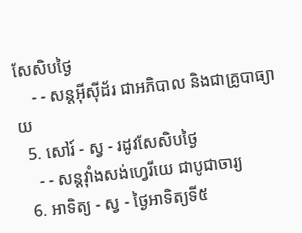សែសិបថ្ងៃ
    - - សន្ដអ៊ីស៊ីដ័រ ជាអភិបាល និងជាគ្រូបាធ្យាយ
  5. សៅរ៍ - ស្វ - រដូវសែសិបថ្ងៃ
    - - សន្ដវ៉ាំងសង់ហ្វេរីយេ ជាបូជាចារ្យ
  6. អាទិត្យ - ស្វ - ថ្ងៃអាទិត្យទី៥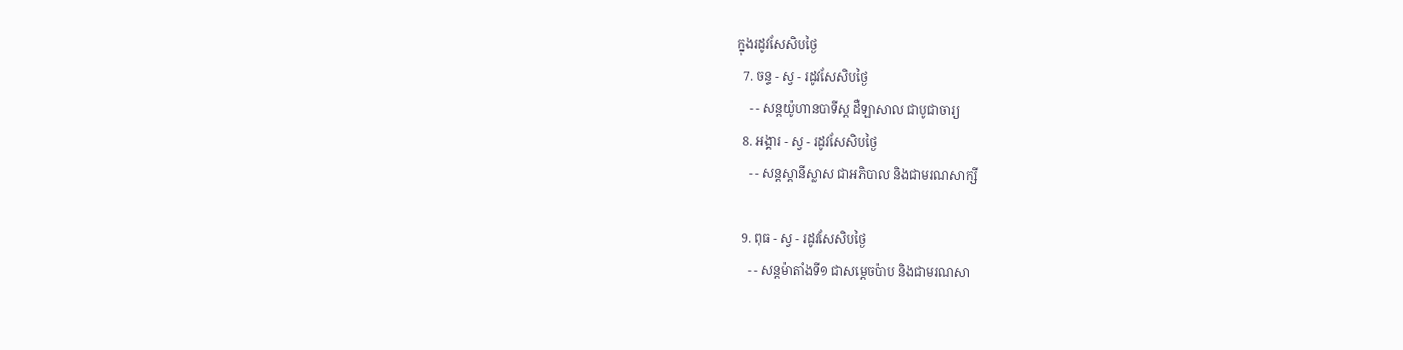ក្នុងរដូវសែសិបថ្ងៃ
  7. ចន្ទ - ស្វ - រដូវសែសិបថ្ងៃ
    - - សន្ដយ៉ូហានបាទីស្ដ ដឺឡាសាល ជាបូជាចារ្យ
  8. អង្គារ - ស្វ - រដូវសែសិបថ្ងៃ
    - - សន្ដស្ដានីស្លាស ជាអភិបាល និងជាមរណសាក្សី

  9. ពុធ - ស្វ - រដូវសែសិបថ្ងៃ
    - - សន្ដម៉ាតាំងទី១ ជាសម្ដេចប៉ាប និងជាមរណសា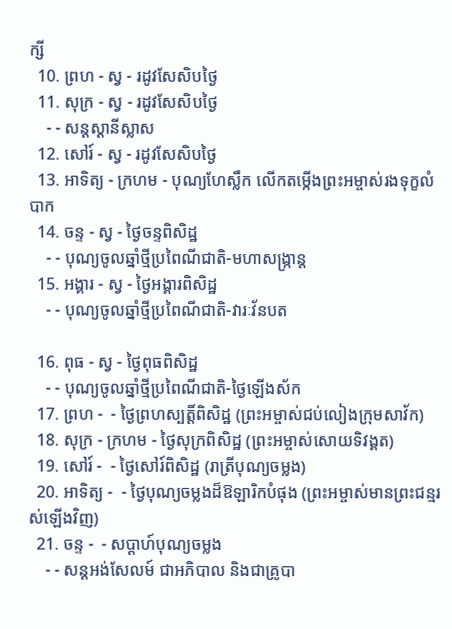ក្សី
  10. ព្រហ - ស្វ - រដូវសែសិបថ្ងៃ
  11. សុក្រ - ស្វ - រដូវសែសិបថ្ងៃ
    - - សន្ដស្ដានីស្លាស
  12. សៅរ៍ - ស្វ - រដូវសែសិបថ្ងៃ
  13. អាទិត្យ - ក្រហម - បុណ្យហែស្លឹក លើកតម្កើងព្រះអម្ចាស់រងទុក្ខលំបាក
  14. ចន្ទ - ស្វ - ថ្ងៃចន្ទពិសិដ្ឋ
    - - បុណ្យចូលឆ្នាំថ្មីប្រពៃណីជាតិ-មហាសង្រ្កាន្ដ
  15. អង្គារ - ស្វ - ថ្ងៃអង្គារពិសិដ្ឋ
    - - បុណ្យចូលឆ្នាំថ្មីប្រពៃណីជាតិ-វារៈវ័នបត

  16. ពុធ - ស្វ - ថ្ងៃពុធពិសិដ្ឋ
    - - បុណ្យចូលឆ្នាំថ្មីប្រពៃណីជាតិ-ថ្ងៃឡើងស័ក
  17. ព្រហ -  - ថ្ងៃព្រហស្បត្ដិ៍ពិសិដ្ឋ (ព្រះអម្ចាស់ជប់លៀងក្រុមសាវ័ក)
  18. សុក្រ - ក្រហម - ថ្ងៃសុក្រពិសិដ្ឋ (ព្រះអម្ចាស់សោយទិវង្គត)
  19. សៅរ៍ -  - ថ្ងៃសៅរ៍ពិសិដ្ឋ (រាត្រីបុណ្យចម្លង)
  20. អាទិត្យ -  - ថ្ងៃបុណ្យចម្លងដ៏ឱឡារិកបំផុង (ព្រះអម្ចាស់មានព្រះជន្មរស់ឡើងវិញ)
  21. ចន្ទ -  - សប្ដាហ៍បុណ្យចម្លង
    - - សន្ដអង់សែលម៍ ជាអភិបាល និងជាគ្រូបា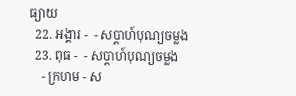ធ្យាយ
  22. អង្គារ -  - សប្ដាហ៍បុណ្យចម្លង
  23. ពុធ -  - សប្ដាហ៍បុណ្យចម្លង
    - ក្រហម - ស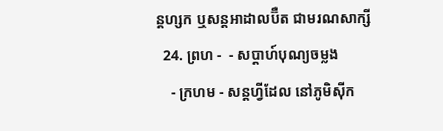ន្ដហ្សក ឬសន្ដអាដាលប៊ឺត ជាមរណសាក្សី
  24. ព្រហ -  - សប្ដាហ៍បុណ្យចម្លង
    - ក្រហម - សន្ដហ្វីដែល នៅភូមិស៊ីក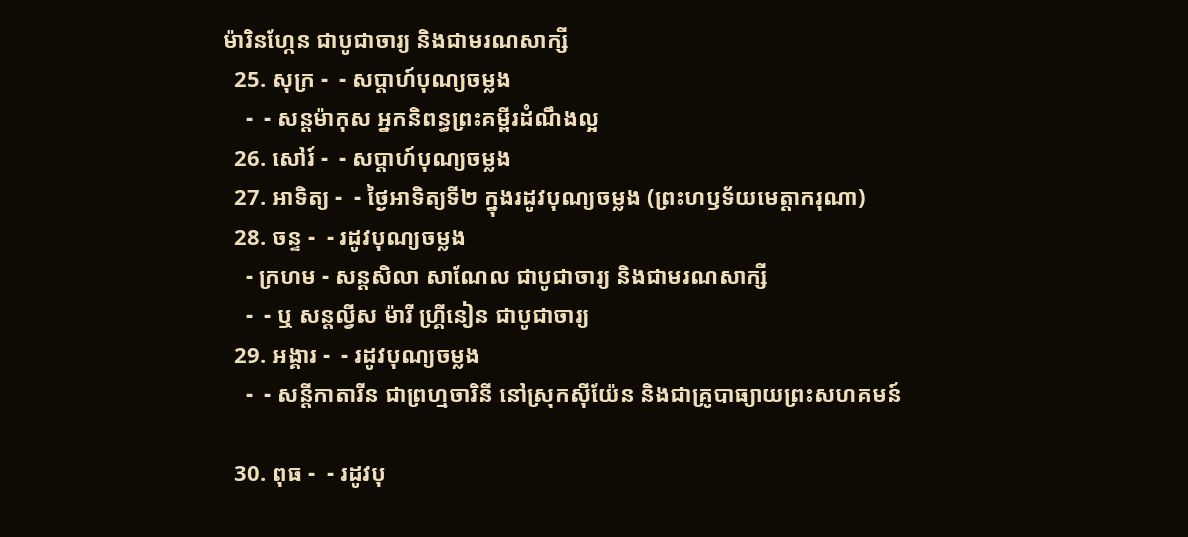ម៉ារិនហ្កែន ជាបូជាចារ្យ និងជាមរណសាក្សី
  25. សុក្រ -  - សប្ដាហ៍បុណ្យចម្លង
    -  - សន្ដម៉ាកុស អ្នកនិពន្ធព្រះគម្ពីរដំណឹងល្អ
  26. សៅរ៍ -  - សប្ដាហ៍បុណ្យចម្លង
  27. អាទិត្យ -  - ថ្ងៃអាទិត្យទី២ ក្នុងរដូវបុណ្យចម្លង (ព្រះហឫទ័យមេត្ដាករុណា)
  28. ចន្ទ -  - រដូវបុណ្យចម្លង
    - ក្រហម - សន្ដសិលា សាណែល ជាបូជាចារ្យ និងជាមរណសាក្សី
    -  - ឬ សន្ដល្វីស ម៉ារី ហ្គ្រីនៀន ជាបូជាចារ្យ
  29. អង្គារ -  - រដូវបុណ្យចម្លង
    -  - សន្ដីកាតារីន ជាព្រហ្មចារិនី នៅស្រុកស៊ីយ៉ែន និងជាគ្រូបាធ្យាយព្រះសហគមន៍

  30. ពុធ -  - រដូវបុ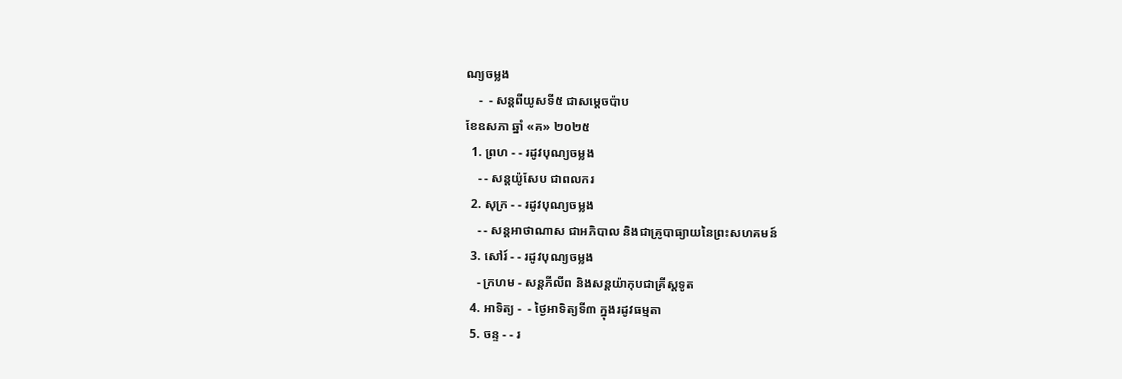ណ្យចម្លង
    -  - សន្ដពីយូសទី៥ ជាសម្ដេចប៉ាប
ខែឧសភា ឆ្នាំ «គ» ២០២៥
  1. ព្រហ - - រដូវបុណ្យចម្លង
    - - សន្ដយ៉ូសែប ជាពលករ
  2. សុក្រ - - រដូវបុណ្យចម្លង
    - - សន្ដអាថាណាស ជាអភិបាល និងជាគ្រូបាធ្យាយនៃព្រះសហគមន៍
  3. សៅរ៍ - - រដូវបុណ្យចម្លង
    - ក្រហម - សន្ដភីលីព និងសន្ដយ៉ាកុបជាគ្រីស្ដទូត
  4. អាទិត្យ -  - ថ្ងៃអាទិត្យទី៣ ក្នុងរដូវធម្មតា
  5. ចន្ទ - - រ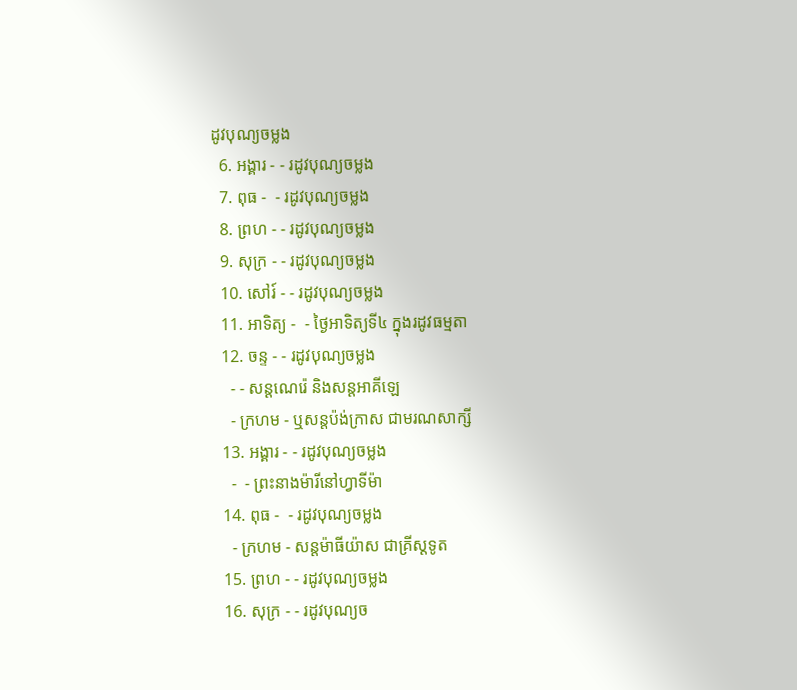ដូវបុណ្យចម្លង
  6. អង្គារ - - រដូវបុណ្យចម្លង
  7. ពុធ -  - រដូវបុណ្យចម្លង
  8. ព្រហ - - រដូវបុណ្យចម្លង
  9. សុក្រ - - រដូវបុណ្យចម្លង
  10. សៅរ៍ - - រដូវបុណ្យចម្លង
  11. អាទិត្យ -  - ថ្ងៃអាទិត្យទី៤ ក្នុងរដូវធម្មតា
  12. ចន្ទ - - រដូវបុណ្យចម្លង
    - - សន្ដណេរ៉េ និងសន្ដអាគីឡេ
    - ក្រហម - ឬសន្ដប៉ង់ក្រាស ជាមរណសាក្សី
  13. អង្គារ - - រដូវបុណ្យចម្លង
    -  - ព្រះនាងម៉ារីនៅហ្វាទីម៉ា
  14. ពុធ -  - រដូវបុណ្យចម្លង
    - ក្រហម - សន្ដម៉ាធីយ៉ាស ជាគ្រីស្ដទូត
  15. ព្រហ - - រដូវបុណ្យចម្លង
  16. សុក្រ - - រដូវបុណ្យច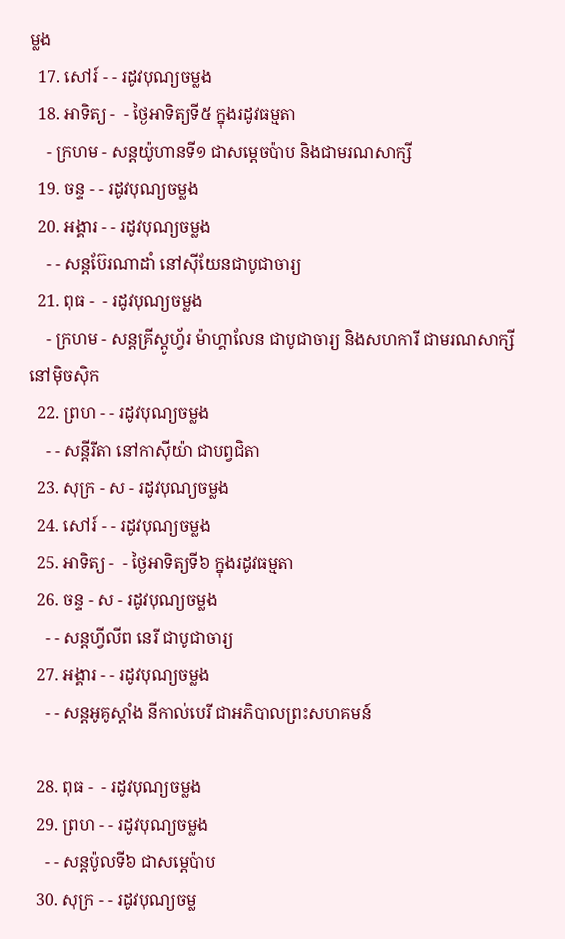ម្លង
  17. សៅរ៍ - - រដូវបុណ្យចម្លង
  18. អាទិត្យ -  - ថ្ងៃអាទិត្យទី៥ ក្នុងរដូវធម្មតា
    - ក្រហម - សន្ដយ៉ូហានទី១ ជាសម្ដេចប៉ាប និងជាមរណសាក្សី
  19. ចន្ទ - - រដូវបុណ្យចម្លង
  20. អង្គារ - - រដូវបុណ្យចម្លង
    - - សន្ដប៊ែរណាដាំ នៅស៊ីយែនជាបូជាចារ្យ
  21. ពុធ -  - រដូវបុណ្យចម្លង
    - ក្រហម - សន្ដគ្រីស្ដូហ្វ័រ ម៉ាហ្គាលែន ជាបូជាចារ្យ និងសហការី ជាមរណសាក្សីនៅម៉ិចស៊ិក
  22. ព្រហ - - រដូវបុណ្យចម្លង
    - - សន្ដីរីតា នៅកាស៊ីយ៉ា ជាបព្វជិតា
  23. សុក្រ - ស - រដូវបុណ្យចម្លង
  24. សៅរ៍ - - រដូវបុណ្យចម្លង
  25. អាទិត្យ -  - ថ្ងៃអាទិត្យទី៦ ក្នុងរដូវធម្មតា
  26. ចន្ទ - ស - រដូវបុណ្យចម្លង
    - - សន្ដហ្វីលីព នេរី ជាបូជាចារ្យ
  27. អង្គារ - - រដូវបុណ្យចម្លង
    - - សន្ដអូគូស្ដាំង នីកាល់បេរី ជាអភិបាលព្រះសហគមន៍

  28. ពុធ -  - រដូវបុណ្យចម្លង
  29. ព្រហ - - រដូវបុណ្យចម្លង
    - - សន្ដប៉ូលទី៦ ជាសម្ដេប៉ាប
  30. សុក្រ - - រដូវបុណ្យចម្ល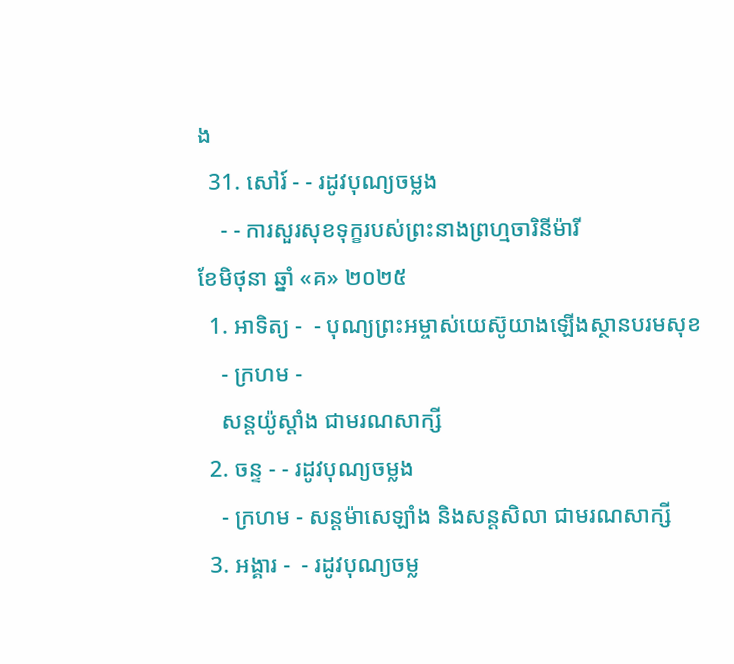ង
  31. សៅរ៍ - - រដូវបុណ្យចម្លង
    - - ការសួរសុខទុក្ខរបស់ព្រះនាងព្រហ្មចារិនីម៉ារី
ខែមិថុនា ឆ្នាំ «គ» ២០២៥
  1. អាទិត្យ -  - បុណ្យព្រះអម្ចាស់យេស៊ូយាងឡើងស្ថានបរមសុខ
    - ក្រហម -
    សន្ដយ៉ូស្ដាំង ជាមរណសាក្សី
  2. ចន្ទ - - រដូវបុណ្យចម្លង
    - ក្រហម - សន្ដម៉ាសេឡាំង និងសន្ដសិលា ជាមរណសាក្សី
  3. អង្គារ -  - រដូវបុណ្យចម្ល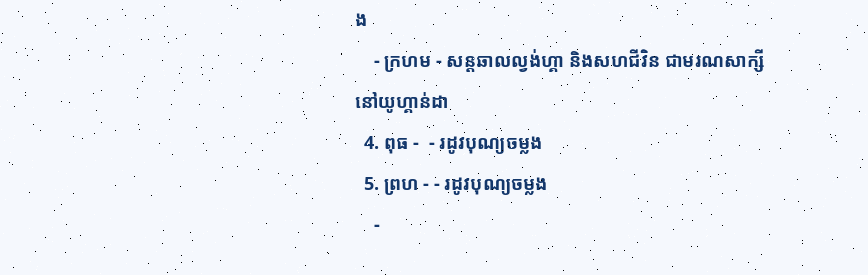ង
    - ក្រហម - សន្ដឆាលល្វង់ហ្គា និងសហជីវិន ជាមរណសាក្សីនៅយូហ្គាន់ដា
  4. ពុធ -  - រដូវបុណ្យចម្លង
  5. ព្រហ - - រដូវបុណ្យចម្លង
    -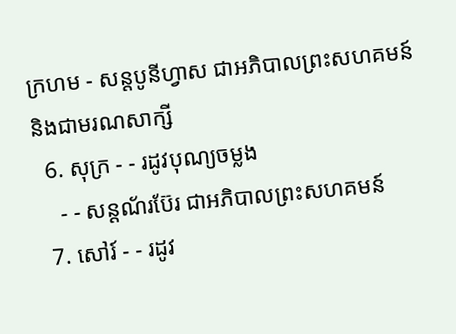ក្រហម - សន្ដបូនីហ្វាស ជាអភិបាលព្រះសហគមន៍ និងជាមរណសាក្សី
  6. សុក្រ - - រដូវបុណ្យចម្លង
    - - សន្ដណ័រប៊ែរ ជាអភិបាលព្រះសហគមន៍
  7. សៅរ៍ - - រដូវ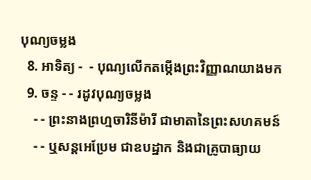បុណ្យចម្លង
  8. អាទិត្យ -  - បុណ្យលើកតម្កើងព្រះវិញ្ញាណយាងមក
  9. ចន្ទ - - រដូវបុណ្យចម្លង
    - - ព្រះនាងព្រហ្មចារិនីម៉ារី ជាមាតានៃព្រះសហគមន៍
    - - ឬសន្ដអេប្រែម ជាឧបដ្ឋាក និងជាគ្រូបាធ្យាយ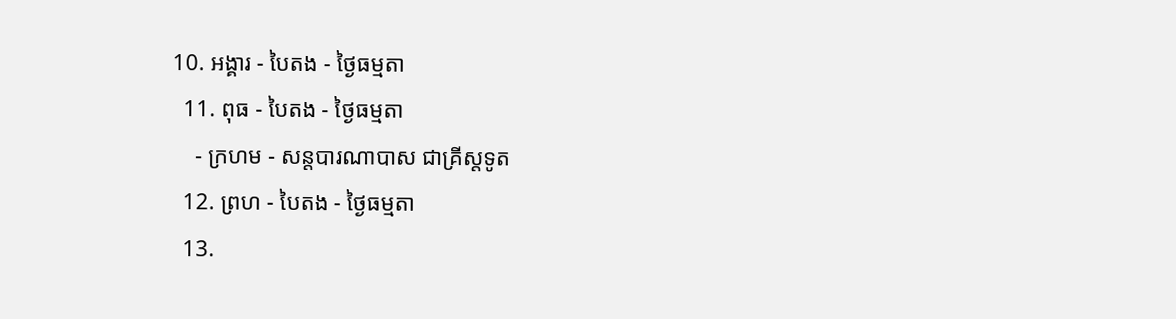10. អង្គារ - បៃតង - ថ្ងៃធម្មតា
  11. ពុធ - បៃតង - ថ្ងៃធម្មតា
    - ក្រហម - សន្ដបារណាបាស ជាគ្រីស្ដទូត
  12. ព្រហ - បៃតង - ថ្ងៃធម្មតា
  13.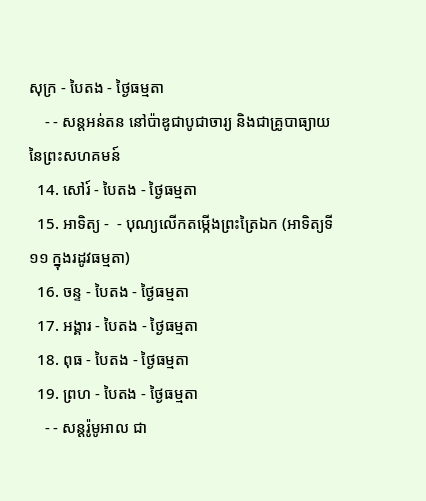សុក្រ - បៃតង - ថ្ងៃធម្មតា
    - - សន្ដអន់តន នៅប៉ាឌូជាបូជាចារ្យ និងជាគ្រូបាធ្យាយនៃព្រះសហគមន៍
  14. សៅរ៍ - បៃតង - ថ្ងៃធម្មតា
  15. អាទិត្យ -  - បុណ្យលើកតម្កើងព្រះត្រៃឯក (អាទិត្យទី១១ ក្នុងរដូវធម្មតា)
  16. ចន្ទ - បៃតង - ថ្ងៃធម្មតា
  17. អង្គារ - បៃតង - ថ្ងៃធម្មតា
  18. ពុធ - បៃតង - ថ្ងៃធម្មតា
  19. ព្រហ - បៃតង - ថ្ងៃធម្មតា
    - - សន្ដរ៉ូមូអាល ជា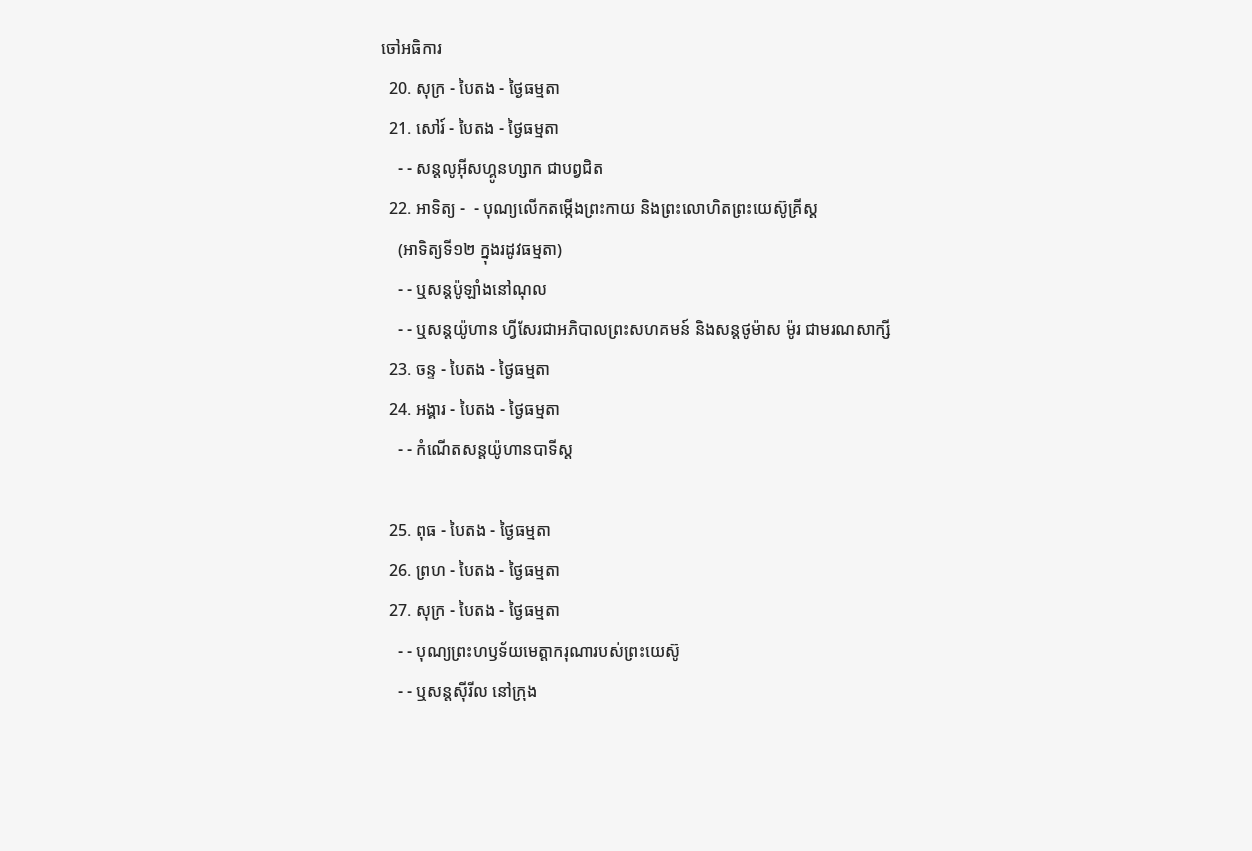ចៅអធិការ
  20. សុក្រ - បៃតង - ថ្ងៃធម្មតា
  21. សៅរ៍ - បៃតង - ថ្ងៃធម្មតា
    - - សន្ដលូអ៊ីសហ្គូនហ្សាក ជាបព្វជិត
  22. អាទិត្យ -  - បុណ្យលើកតម្កើងព្រះកាយ និងព្រះលោហិតព្រះយេស៊ូគ្រីស្ដ
    (អាទិត្យទី១២ ក្នុងរដូវធម្មតា)
    - - ឬសន្ដប៉ូឡាំងនៅណុល
    - - ឬសន្ដយ៉ូហាន ហ្វីសែរជាអភិបាលព្រះសហគមន៍ និងសន្ដថូម៉ាស ម៉ូរ ជាមរណសាក្សី
  23. ចន្ទ - បៃតង - ថ្ងៃធម្មតា
  24. អង្គារ - បៃតង - ថ្ងៃធម្មតា
    - - កំណើតសន្ដយ៉ូហានបាទីស្ដ

  25. ពុធ - បៃតង - ថ្ងៃធម្មតា
  26. ព្រហ - បៃតង - ថ្ងៃធម្មតា
  27. សុក្រ - បៃតង - ថ្ងៃធម្មតា
    - - បុណ្យព្រះហឫទ័យមេត្ដាករុណារបស់ព្រះយេស៊ូ
    - - ឬសន្ដស៊ីរីល នៅក្រុង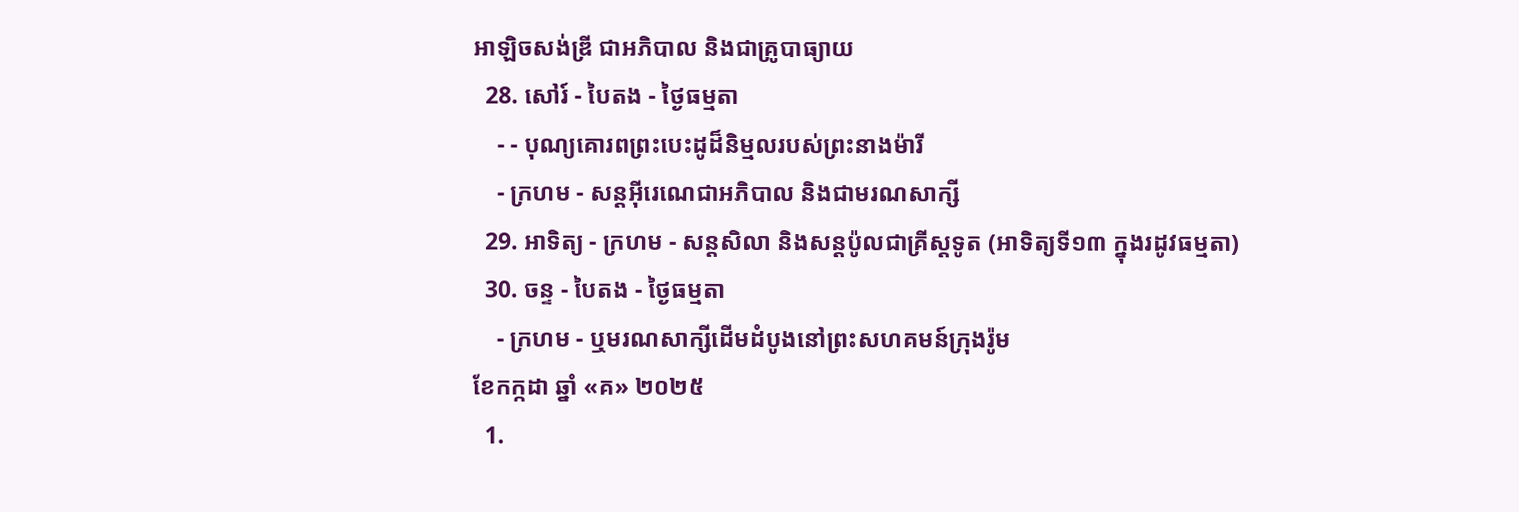អាឡិចសង់ឌ្រី ជាអភិបាល និងជាគ្រូបាធ្យាយ
  28. សៅរ៍ - បៃតង - ថ្ងៃធម្មតា
    - - បុណ្យគោរពព្រះបេះដូដ៏និម្មលរបស់ព្រះនាងម៉ារី
    - ក្រហម - សន្ដអ៊ីរេណេជាអភិបាល និងជាមរណសាក្សី
  29. អាទិត្យ - ក្រហម - សន្ដសិលា និងសន្ដប៉ូលជាគ្រីស្ដទូត (អាទិត្យទី១៣ ក្នុងរដូវធម្មតា)
  30. ចន្ទ - បៃតង - ថ្ងៃធម្មតា
    - ក្រហម - ឬមរណសាក្សីដើមដំបូងនៅព្រះសហគមន៍ក្រុងរ៉ូម
ខែកក្កដា ឆ្នាំ «គ» ២០២៥
  1.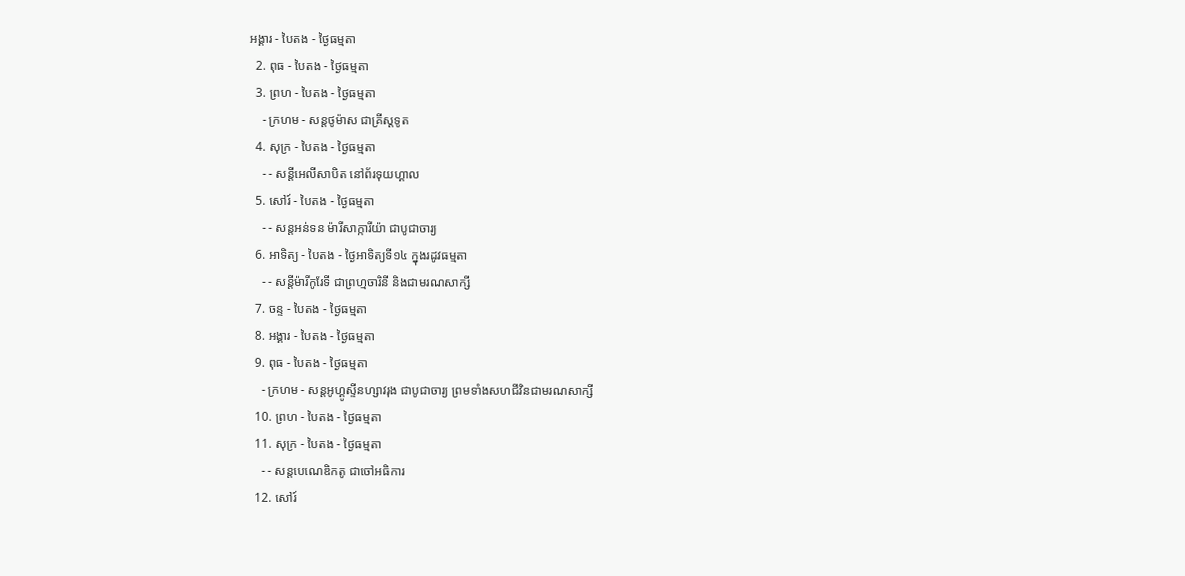អង្គារ - បៃតង - ថ្ងៃធម្មតា
  2. ពុធ - បៃតង - ថ្ងៃធម្មតា
  3. ព្រហ - បៃតង - ថ្ងៃធម្មតា
    - ក្រហម - សន្ដថូម៉ាស ជាគ្រីស្ដទូត
  4. សុក្រ - បៃតង - ថ្ងៃធម្មតា
    - - សន្ដីអេលីសាបិត នៅព័រទុយហ្គាល
  5. សៅរ៍ - បៃតង - ថ្ងៃធម្មតា
    - - សន្ដអន់ទន ម៉ារីសាក្ការីយ៉ា ជាបូជាចារ្យ
  6. អាទិត្យ - បៃតង - ថ្ងៃអាទិត្យទី១៤ ក្នុងរដូវធម្មតា
    - - សន្ដីម៉ារីកូរែទី ជាព្រហ្មចារិនី និងជាមរណសាក្សី
  7. ចន្ទ - បៃតង - ថ្ងៃធម្មតា
  8. អង្គារ - បៃតង - ថ្ងៃធម្មតា
  9. ពុធ - បៃតង - ថ្ងៃធម្មតា
    - ក្រហម - សន្ដអូហ្គូស្ទីនហ្សាវរុង ជាបូជាចារ្យ ព្រមទាំងសហជីវិនជាមរណសាក្សី
  10. ព្រហ - បៃតង - ថ្ងៃធម្មតា
  11. សុក្រ - បៃតង - ថ្ងៃធម្មតា
    - - សន្ដបេណេឌិកតូ ជាចៅអធិការ
  12. សៅរ៍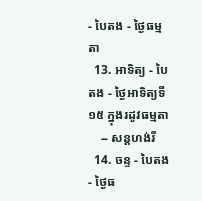- បៃតង - ថ្ងៃធម្មតា
  13. អាទិត្យ - បៃតង - ថ្ងៃអាទិត្យទី១៥ ក្នុងរដូវធម្មតា
    -- សន្ដហង់រី
  14. ចន្ទ - បៃតង - ថ្ងៃធ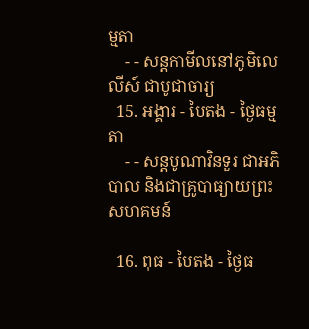ម្មតា
    - - សន្ដកាមីលនៅភូមិលេលីស៍ ជាបូជាចារ្យ
  15. អង្គារ - បៃតង - ថ្ងៃធម្មតា
    - - សន្ដបូណាវិនទួរ ជាអភិបាល និងជាគ្រូបាធ្យាយព្រះសហគមន៍

  16. ពុធ - បៃតង - ថ្ងៃធ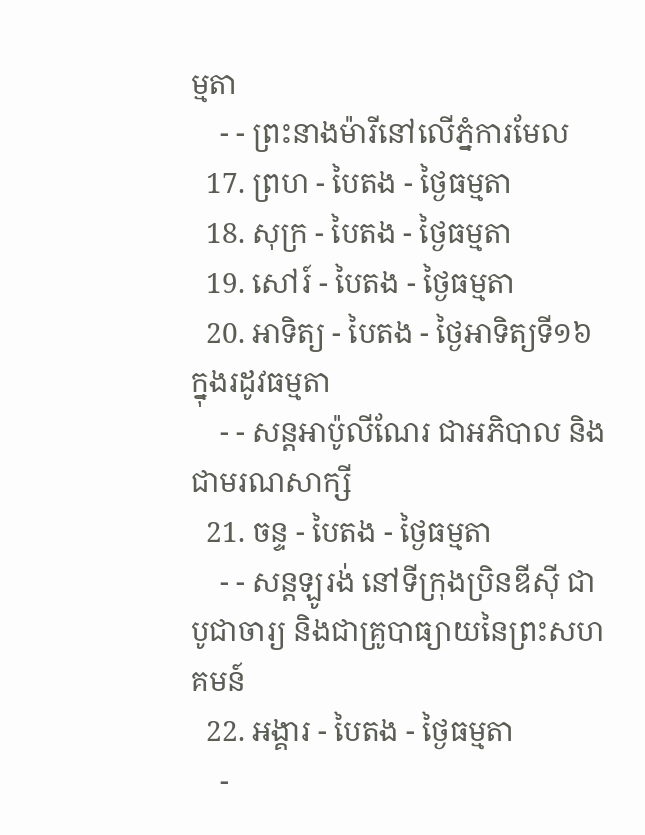ម្មតា
    - - ព្រះនាងម៉ារីនៅលើភ្នំការមែល
  17. ព្រហ - បៃតង - ថ្ងៃធម្មតា
  18. សុក្រ - បៃតង - ថ្ងៃធម្មតា
  19. សៅរ៍ - បៃតង - ថ្ងៃធម្មតា
  20. អាទិត្យ - បៃតង - ថ្ងៃអាទិត្យទី១៦ ក្នុងរដូវធម្មតា
    - - សន្ដអាប៉ូលីណែរ ជាអភិបាល និងជាមរណសាក្សី
  21. ចន្ទ - បៃតង - ថ្ងៃធម្មតា
    - - សន្ដឡូរង់ នៅទីក្រុងប្រិនឌីស៊ី ជាបូជាចារ្យ និងជាគ្រូបាធ្យាយនៃព្រះសហគមន៍
  22. អង្គារ - បៃតង - ថ្ងៃធម្មតា
    -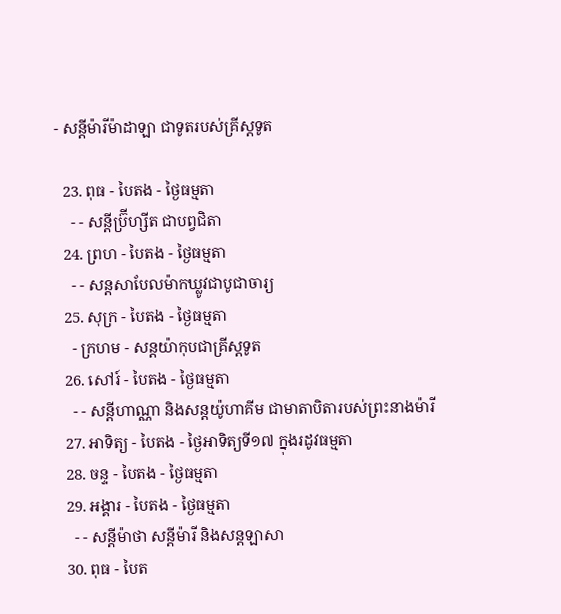- សន្ដីម៉ារីម៉ាដាឡា ជាទូតរបស់គ្រីស្ដទូត

  23. ពុធ - បៃតង - ថ្ងៃធម្មតា
    - - សន្ដីប្រ៊ីហ្សីត ជាបព្វជិតា
  24. ព្រហ - បៃតង - ថ្ងៃធម្មតា
    - - សន្ដសាបែលម៉ាកឃ្លូវជាបូជាចារ្យ
  25. សុក្រ - បៃតង - ថ្ងៃធម្មតា
    - ក្រហម - សន្ដយ៉ាកុបជាគ្រីស្ដទូត
  26. សៅរ៍ - បៃតង - ថ្ងៃធម្មតា
    - - សន្ដីហាណ្ណា និងសន្ដយ៉ូហាគីម ជាមាតាបិតារបស់ព្រះនាងម៉ារី
  27. អាទិត្យ - បៃតង - ថ្ងៃអាទិត្យទី១៧ ក្នុងរដូវធម្មតា
  28. ចន្ទ - បៃតង - ថ្ងៃធម្មតា
  29. អង្គារ - បៃតង - ថ្ងៃធម្មតា
    - - សន្ដីម៉ាថា សន្ដីម៉ារី និងសន្ដឡាសា
  30. ពុធ - បៃត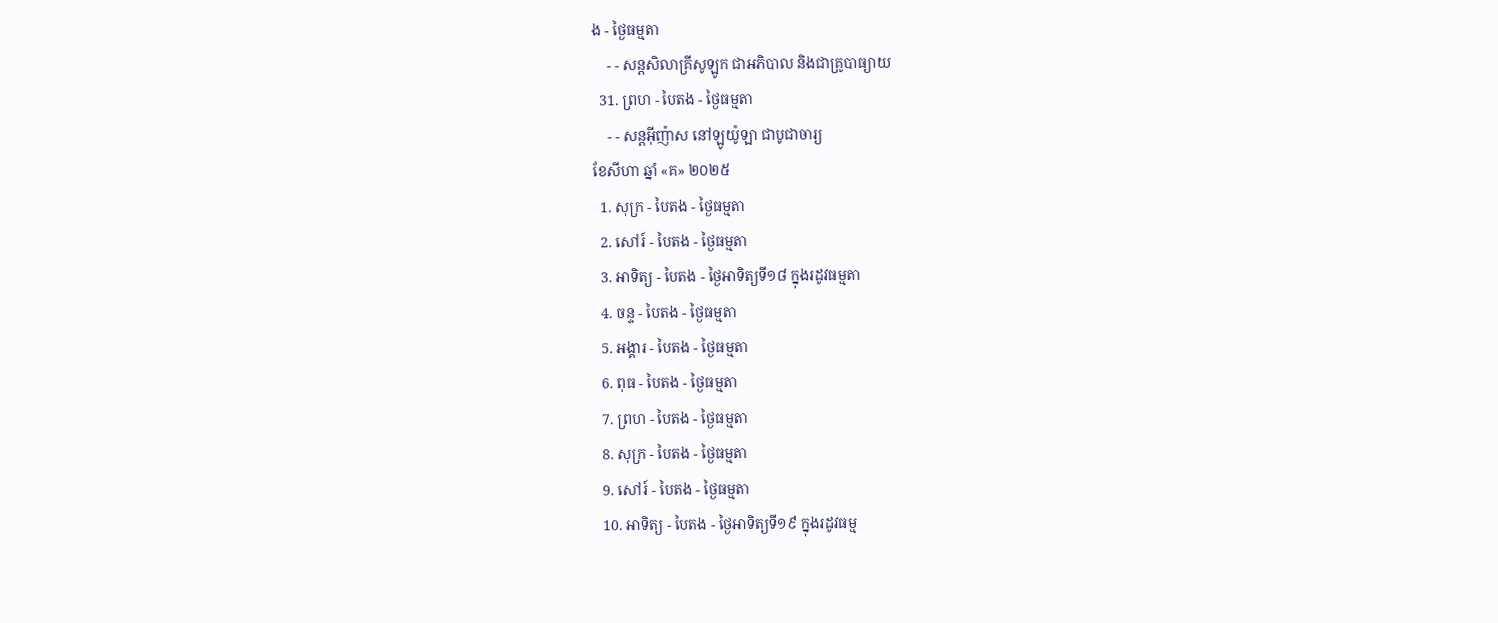ង - ថ្ងៃធម្មតា
    - - សន្ដសិលាគ្រីសូឡូក ជាអភិបាល និងជាគ្រូបាធ្យាយ
  31. ព្រហ - បៃតង - ថ្ងៃធម្មតា
    - - សន្ដអ៊ីញ៉ាស នៅឡូយ៉ូឡា ជាបូជាចារ្យ
ខែសីហា ឆ្នាំ «គ» ២០២៥
  1. សុក្រ - បៃតង - ថ្ងៃធម្មតា
  2. សៅរ៍ - បៃតង - ថ្ងៃធម្មតា
  3. អាទិត្យ - បៃតង - ថ្ងៃអាទិត្យទី១៨ ក្នុងរដូវធម្មតា
  4. ចន្ទ - បៃតង - ថ្ងៃធម្មតា
  5. អង្គារ - បៃតង - ថ្ងៃធម្មតា
  6. ពុធ - បៃតង - ថ្ងៃធម្មតា
  7. ព្រហ - បៃតង - ថ្ងៃធម្មតា
  8. សុក្រ - បៃតង - ថ្ងៃធម្មតា
  9. សៅរ៍ - បៃតង - ថ្ងៃធម្មតា
  10. អាទិត្យ - បៃតង - ថ្ងៃអាទិត្យទី១៩ ក្នុងរដូវធម្ម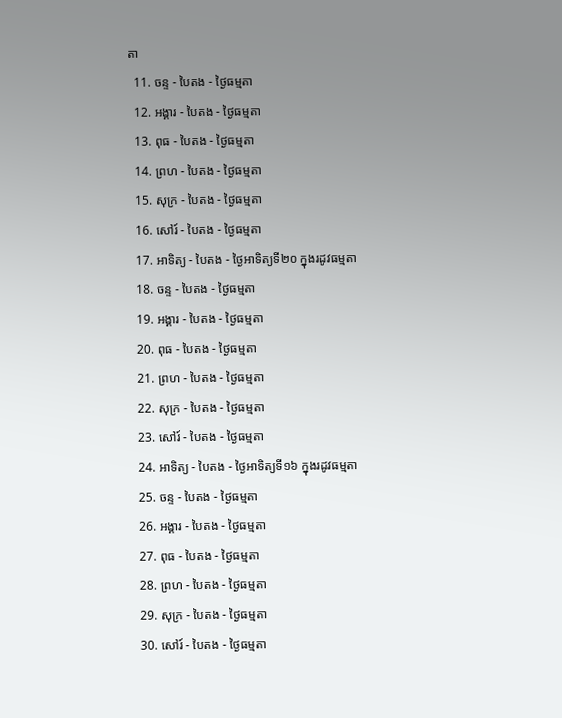តា
  11. ចន្ទ - បៃតង - ថ្ងៃធម្មតា
  12. អង្គារ - បៃតង - ថ្ងៃធម្មតា
  13. ពុធ - បៃតង - ថ្ងៃធម្មតា
  14. ព្រហ - បៃតង - ថ្ងៃធម្មតា
  15. សុក្រ - បៃតង - ថ្ងៃធម្មតា
  16. សៅរ៍ - បៃតង - ថ្ងៃធម្មតា
  17. អាទិត្យ - បៃតង - ថ្ងៃអាទិត្យទី២០ ក្នុងរដូវធម្មតា
  18. ចន្ទ - បៃតង - ថ្ងៃធម្មតា
  19. អង្គារ - បៃតង - ថ្ងៃធម្មតា
  20. ពុធ - បៃតង - ថ្ងៃធម្មតា
  21. ព្រហ - បៃតង - ថ្ងៃធម្មតា
  22. សុក្រ - បៃតង - ថ្ងៃធម្មតា
  23. សៅរ៍ - បៃតង - ថ្ងៃធម្មតា
  24. អាទិត្យ - បៃតង - ថ្ងៃអាទិត្យទី១៦ ក្នុងរដូវធម្មតា
  25. ចន្ទ - បៃតង - ថ្ងៃធម្មតា
  26. អង្គារ - បៃតង - ថ្ងៃធម្មតា
  27. ពុធ - បៃតង - ថ្ងៃធម្មតា
  28. ព្រហ - បៃតង - ថ្ងៃធម្មតា
  29. សុក្រ - បៃតង - ថ្ងៃធម្មតា
  30. សៅរ៍ - បៃតង - ថ្ងៃធម្មតា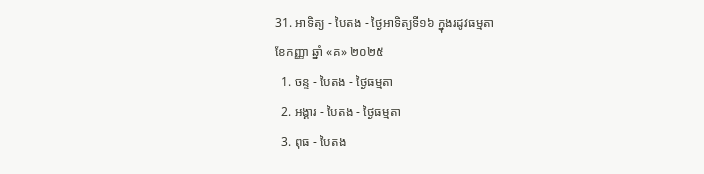31. អាទិត្យ - បៃតង - ថ្ងៃអាទិត្យទី១៦ ក្នុងរដូវធម្មតា
ខែកញ្ញា ឆ្នាំ «គ» ២០២៥
  1. ចន្ទ - បៃតង - ថ្ងៃធម្មតា
  2. អង្គារ - បៃតង - ថ្ងៃធម្មតា
  3. ពុធ - បៃតង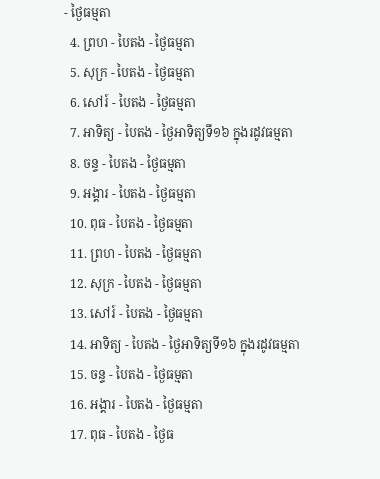- ថ្ងៃធម្មតា
  4. ព្រហ - បៃតង - ថ្ងៃធម្មតា
  5. សុក្រ - បៃតង - ថ្ងៃធម្មតា
  6. សៅរ៍ - បៃតង - ថ្ងៃធម្មតា
  7. អាទិត្យ - បៃតង - ថ្ងៃអាទិត្យទី១៦ ក្នុងរដូវធម្មតា
  8. ចន្ទ - បៃតង - ថ្ងៃធម្មតា
  9. អង្គារ - បៃតង - ថ្ងៃធម្មតា
  10. ពុធ - បៃតង - ថ្ងៃធម្មតា
  11. ព្រហ - បៃតង - ថ្ងៃធម្មតា
  12. សុក្រ - បៃតង - ថ្ងៃធម្មតា
  13. សៅរ៍ - បៃតង - ថ្ងៃធម្មតា
  14. អាទិត្យ - បៃតង - ថ្ងៃអាទិត្យទី១៦ ក្នុងរដូវធម្មតា
  15. ចន្ទ - បៃតង - ថ្ងៃធម្មតា
  16. អង្គារ - បៃតង - ថ្ងៃធម្មតា
  17. ពុធ - បៃតង - ថ្ងៃធ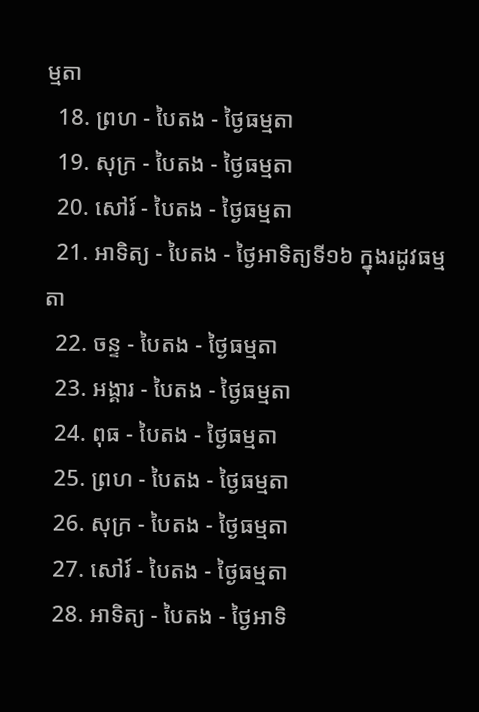ម្មតា
  18. ព្រហ - បៃតង - ថ្ងៃធម្មតា
  19. សុក្រ - បៃតង - ថ្ងៃធម្មតា
  20. សៅរ៍ - បៃតង - ថ្ងៃធម្មតា
  21. អាទិត្យ - បៃតង - ថ្ងៃអាទិត្យទី១៦ ក្នុងរដូវធម្មតា
  22. ចន្ទ - បៃតង - ថ្ងៃធម្មតា
  23. អង្គារ - បៃតង - ថ្ងៃធម្មតា
  24. ពុធ - បៃតង - ថ្ងៃធម្មតា
  25. ព្រហ - បៃតង - ថ្ងៃធម្មតា
  26. សុក្រ - បៃតង - ថ្ងៃធម្មតា
  27. សៅរ៍ - បៃតង - ថ្ងៃធម្មតា
  28. អាទិត្យ - បៃតង - ថ្ងៃអាទិ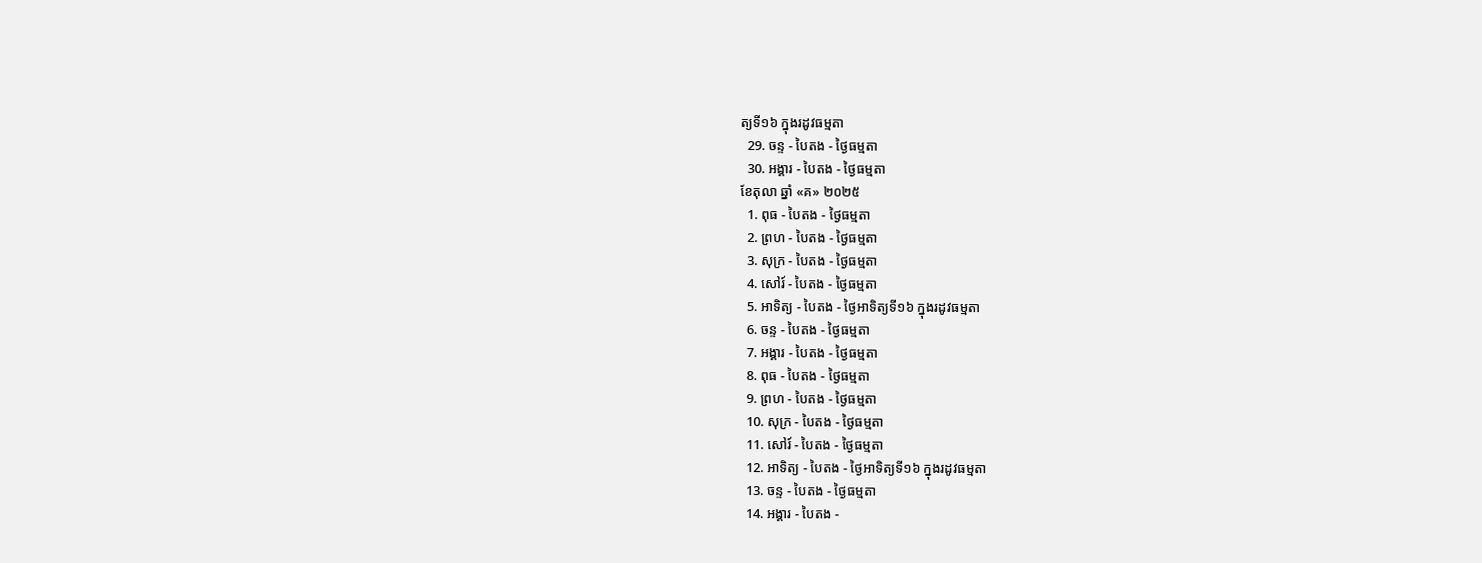ត្យទី១៦ ក្នុងរដូវធម្មតា
  29. ចន្ទ - បៃតង - ថ្ងៃធម្មតា
  30. អង្គារ - បៃតង - ថ្ងៃធម្មតា
ខែតុលា ឆ្នាំ «គ» ២០២៥
  1. ពុធ - បៃតង - ថ្ងៃធម្មតា
  2. ព្រហ - បៃតង - ថ្ងៃធម្មតា
  3. សុក្រ - បៃតង - ថ្ងៃធម្មតា
  4. សៅរ៍ - បៃតង - ថ្ងៃធម្មតា
  5. អាទិត្យ - បៃតង - ថ្ងៃអាទិត្យទី១៦ ក្នុងរដូវធម្មតា
  6. ចន្ទ - បៃតង - ថ្ងៃធម្មតា
  7. អង្គារ - បៃតង - ថ្ងៃធម្មតា
  8. ពុធ - បៃតង - ថ្ងៃធម្មតា
  9. ព្រហ - បៃតង - ថ្ងៃធម្មតា
  10. សុក្រ - បៃតង - ថ្ងៃធម្មតា
  11. សៅរ៍ - បៃតង - ថ្ងៃធម្មតា
  12. អាទិត្យ - បៃតង - ថ្ងៃអាទិត្យទី១៦ ក្នុងរដូវធម្មតា
  13. ចន្ទ - បៃតង - ថ្ងៃធម្មតា
  14. អង្គារ - បៃតង -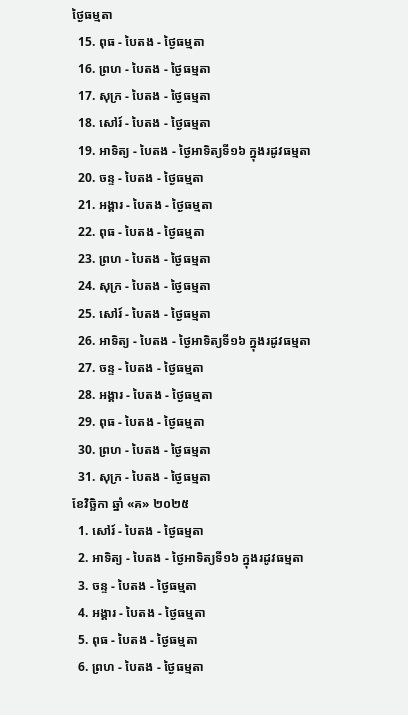ថ្ងៃធម្មតា
  15. ពុធ - បៃតង - ថ្ងៃធម្មតា
  16. ព្រហ - បៃតង - ថ្ងៃធម្មតា
  17. សុក្រ - បៃតង - ថ្ងៃធម្មតា
  18. សៅរ៍ - បៃតង - ថ្ងៃធម្មតា
  19. អាទិត្យ - បៃតង - ថ្ងៃអាទិត្យទី១៦ ក្នុងរដូវធម្មតា
  20. ចន្ទ - បៃតង - ថ្ងៃធម្មតា
  21. អង្គារ - បៃតង - ថ្ងៃធម្មតា
  22. ពុធ - បៃតង - ថ្ងៃធម្មតា
  23. ព្រហ - បៃតង - ថ្ងៃធម្មតា
  24. សុក្រ - បៃតង - ថ្ងៃធម្មតា
  25. សៅរ៍ - បៃតង - ថ្ងៃធម្មតា
  26. អាទិត្យ - បៃតង - ថ្ងៃអាទិត្យទី១៦ ក្នុងរដូវធម្មតា
  27. ចន្ទ - បៃតង - ថ្ងៃធម្មតា
  28. អង្គារ - បៃតង - ថ្ងៃធម្មតា
  29. ពុធ - បៃតង - ថ្ងៃធម្មតា
  30. ព្រហ - បៃតង - ថ្ងៃធម្មតា
  31. សុក្រ - បៃតង - ថ្ងៃធម្មតា
ខែវិច្ឆិកា ឆ្នាំ «គ» ២០២៥
  1. សៅរ៍ - បៃតង - ថ្ងៃធម្មតា
  2. អាទិត្យ - បៃតង - ថ្ងៃអាទិត្យទី១៦ ក្នុងរដូវធម្មតា
  3. ចន្ទ - បៃតង - ថ្ងៃធម្មតា
  4. អង្គារ - បៃតង - ថ្ងៃធម្មតា
  5. ពុធ - បៃតង - ថ្ងៃធម្មតា
  6. ព្រហ - បៃតង - ថ្ងៃធម្មតា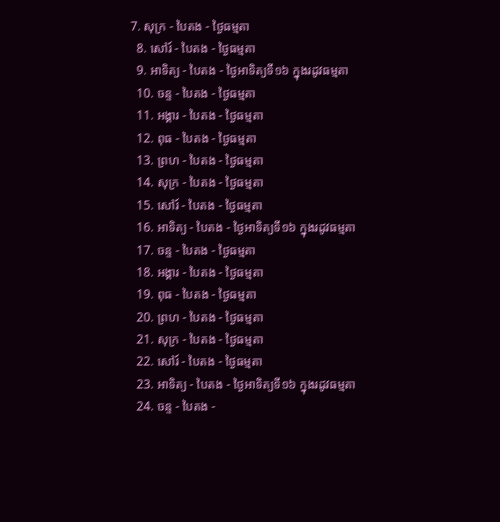7. សុក្រ - បៃតង - ថ្ងៃធម្មតា
  8. សៅរ៍ - បៃតង - ថ្ងៃធម្មតា
  9. អាទិត្យ - បៃតង - ថ្ងៃអាទិត្យទី១៦ ក្នុងរដូវធម្មតា
  10. ចន្ទ - បៃតង - ថ្ងៃធម្មតា
  11. អង្គារ - បៃតង - ថ្ងៃធម្មតា
  12. ពុធ - បៃតង - ថ្ងៃធម្មតា
  13. ព្រហ - បៃតង - ថ្ងៃធម្មតា
  14. សុក្រ - បៃតង - ថ្ងៃធម្មតា
  15. សៅរ៍ - បៃតង - ថ្ងៃធម្មតា
  16. អាទិត្យ - បៃតង - ថ្ងៃអាទិត្យទី១៦ ក្នុងរដូវធម្មតា
  17. ចន្ទ - បៃតង - ថ្ងៃធម្មតា
  18. អង្គារ - បៃតង - ថ្ងៃធម្មតា
  19. ពុធ - បៃតង - ថ្ងៃធម្មតា
  20. ព្រហ - បៃតង - ថ្ងៃធម្មតា
  21. សុក្រ - បៃតង - ថ្ងៃធម្មតា
  22. សៅរ៍ - បៃតង - ថ្ងៃធម្មតា
  23. អាទិត្យ - បៃតង - ថ្ងៃអាទិត្យទី១៦ ក្នុងរដូវធម្មតា
  24. ចន្ទ - បៃតង -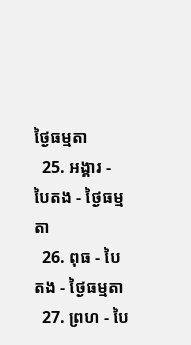ថ្ងៃធម្មតា
  25. អង្គារ - បៃតង - ថ្ងៃធម្មតា
  26. ពុធ - បៃតង - ថ្ងៃធម្មតា
  27. ព្រហ - បៃ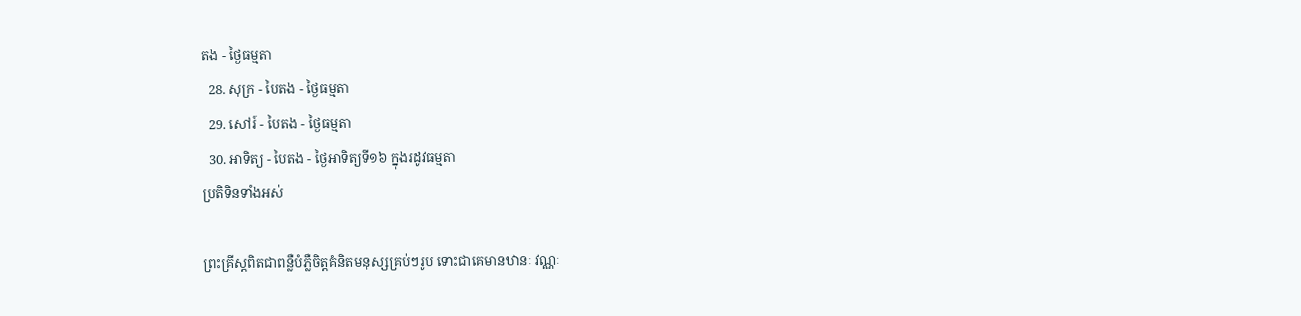តង - ថ្ងៃធម្មតា
  28. សុក្រ - បៃតង - ថ្ងៃធម្មតា
  29. សៅរ៍ - បៃតង - ថ្ងៃធម្មតា
  30. អាទិត្យ - បៃតង - ថ្ងៃអាទិត្យទី១៦ ក្នុងរដូវធម្មតា
ប្រតិទិនទាំងអស់

ព្រះគ្រីស្តពិតជាពន្លឺបំភ្លឺចិត្តគំនិតមនុស្សគ្រប់ៗរូប ទោះជាគេមានឋានៈ វណ្ណៈ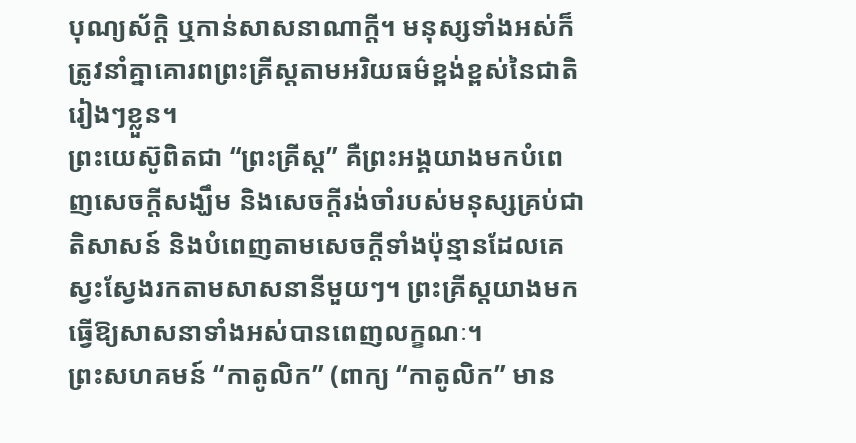បុណ្យស័ក្តិ ឬកាន់សាសនាណាក្តី។ មនុស្សទាំងអស់ក៏ត្រូវនាំគ្នាគោរពព្រះគ្រីស្តតាមអរិយធម៌ខ្ពង់ខ្ពស់នៃជាតិរៀងៗខ្លួន។
ព្រះយេស៊ូពិតជា “ព្រះគ្រីស្ត” គឺព្រះអង្គយាងមកបំពេញសេចក្តីសង្ឃឹម និងសេចក្តីរង់ចាំរបស់មនុស្សគ្រប់ជាតិសាសន៍ និងបំពេញតាមសេចក្តីទាំងប៉ុន្មានដែលគេស្វះស្វែងរកតាមសាសនានីមួយៗ។ ព្រះគ្រីស្តយាងមកធ្វើឱ្យសាសនាទាំងអស់បានពេញលក្ខណៈ។
ព្រះសហគមន៍ “កាតូលិក” (ពាក្យ “កាតូលិក” មាន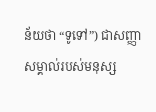ន័យថា “ទូទៅ”) ជាសញ្ញាសម្គាល់របស់មនុស្ស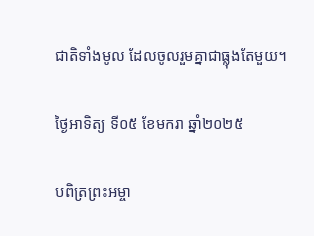ជាតិទាំងមូល ដែលចូលរួមគ្នាជាធ្លុងតែមួយ។

ថ្ងៃអាទិត្យ ទី០៥ ខែមករា ឆ្នាំ២០២៥

បពិត្រព្រះអម្ចា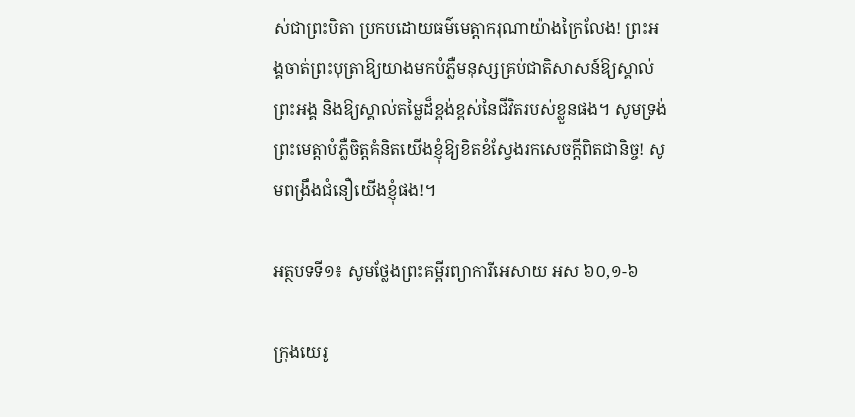ស់ជាព្រះបិតា ប្រកបដោយធម៌មេត្តាករុណាយ៉ាងក្រៃលែង! ព្រះអង្គចាត់ព្រះបុត្រាឱ្យយាងមកបំភ្លឺមនុស្សគ្រប់ជាតិសាសន៍ឱ្យស្គាល់ព្រះអង្គ និងឱ្យស្គាល់តម្លៃដ៏ខ្ពង់ខ្ពស់នៃជីវិតរបស់ខ្លួនផង។ សូមទ្រង់ព្រះមេត្តាបំភ្លឺចិត្តគំនិតយើងខ្ញុំឱ្យខិតខំស្វែងរកសេចក្តីពិតជានិច្ច! សូមពង្រឹងជំនឿយើងខ្ញុំផង!។

អត្ថបទទី១៖ សូមថ្លែងព្រះគម្ពីរព្យាការីអេសាយ អស ៦០,១-៦

ក្រុងយេរូ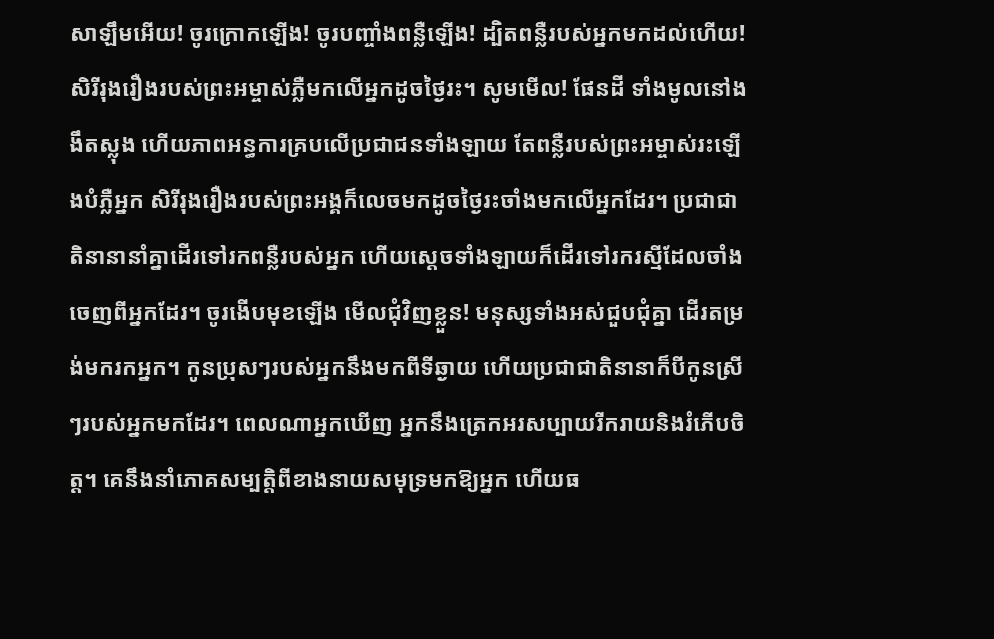សាឡឹមអើយ! ចូរក្រោកឡើង! ចូរបញ្ចាំងពន្លឺឡើង! ដ្បិតពន្លឺរបស់អ្នកមកដល់ហើយ! សិរីរុងរឿងរបស់ព្រះអម្ចាស់ភ្លឺមកលើអ្នកដូចថ្ងៃរះ។ សូមមើល! ផែនដី ទាំងមូលនៅងងឹតស្លុង ហើយភាពអន្ធការគ្របលើប្រជាជនទាំងឡាយ តែពន្លឺរបស់ព្រះអម្ចាស់រះឡើងបំភ្លឺអ្នក សិរីរុងរឿងរបស់ព្រះអង្គក៏លេចមកដូចថ្ងៃរះចាំងមកលើអ្នកដែរ។ ប្រជាជាតិនានានាំគ្នាដើរទៅរកពន្លឺរបស់អ្នក ហើយស្តេចទាំងឡាយក៏ដើរទៅរករស្មីដែលចាំងចេញពីអ្នកដែរ។ ចូរងើបមុខឡើង មើលជុំវិញខ្លួន! មនុស្សទាំងអស់ជួបជុំគ្នា ដើរតម្រង់មករកអ្នក។ កូនប្រុសៗរបស់អ្នកនឹងមកពីទីឆ្ងាយ ហើយប្រជាជាតិនានាក៏បីកូនស្រីៗរបស់អ្នកមកដែរ។ ពេលណាអ្នកឃើញ អ្នកនឹងត្រេកអរសប្បាយរីករាយនិងរំភើបចិត្ត។ គេនឹងនាំភោគសម្បត្តិពីខាងនាយសមុទ្រមកឱ្យអ្នក ហើយធ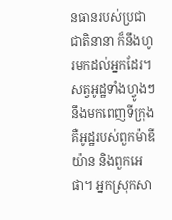នធានរបស់ប្រជាជាតិនានា ក៏នឹងហូរមកដល់អ្នកដែរ។ សត្វអូដ្ឋទាំងហ្វូងៗនឹងមកពេញទីក្រុង គឺអូដ្ឋរបស់ពួកម៉ាឌីយ៉ាន និងពួកអេផា។ អ្នកស្រុកសា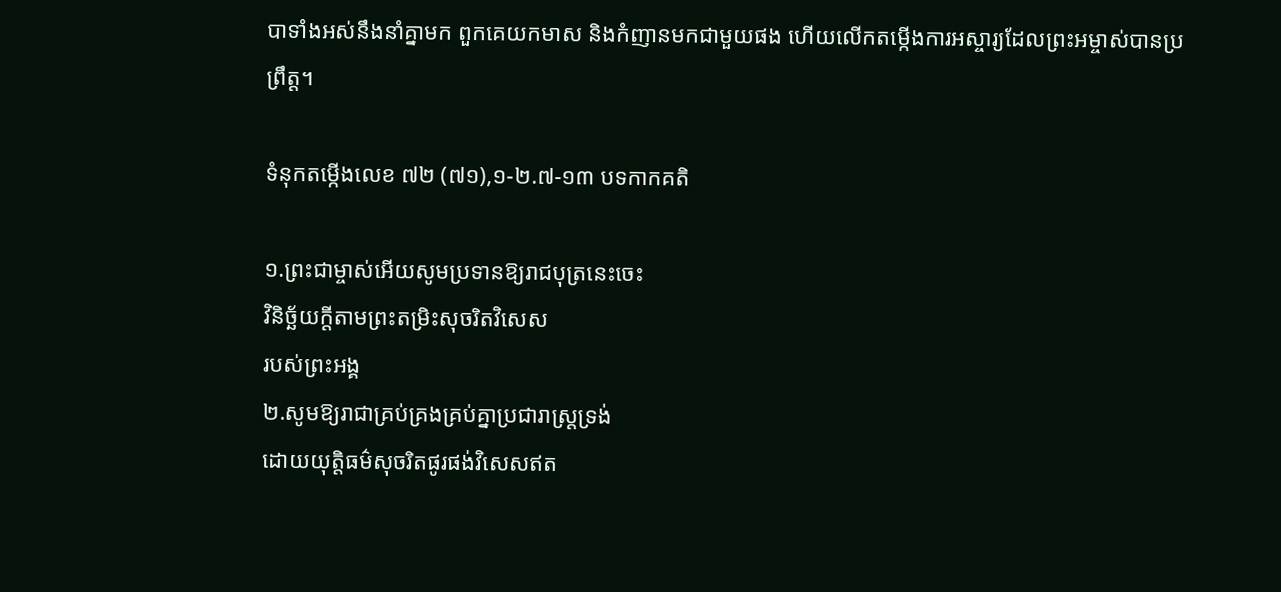បាទាំងអស់នឹងនាំគ្នាមក ពួកគេយកមាស និងកំញានមកជាមួយផង ហើយលើកតម្កើងការអស្ចារ្យដែលព្រះអម្ចាស់បានប្រព្រឹត្ត។

ទំនុកតម្កើងលេខ ៧២ (៧១),១-២.៧-១៣ បទកាកគតិ

១.ព្រះជាម្ចាស់អើយសូមប្រទានឱ្យរាជបុត្រនេះចេះ
វិនិច្ឆ័យក្តីតាមព្រះតម្រិះសុចរិតវិសេស
របស់ព្រះអង្គ
២.សូមឱ្យរាជាគ្រប់គ្រងគ្រប់គ្នាប្រជារាស្ត្រទ្រង់
ដោយយុត្តិធម៌សុចរិតផូរផង់វិសេសឥត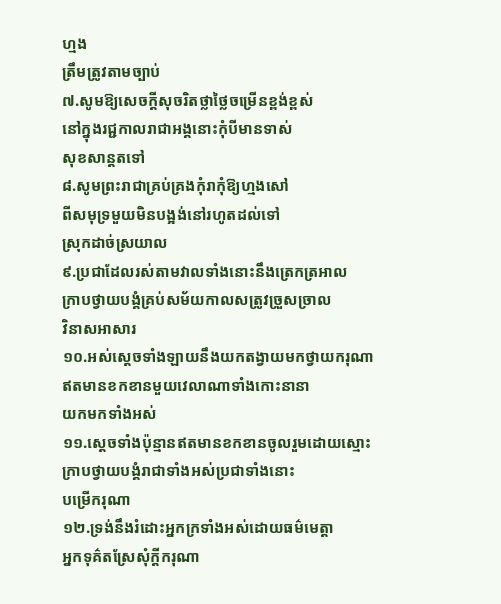ហ្មង
ត្រឹមត្រូវតាមច្បាប់
៧.សូមឱ្យសេចក្តីសុចរិតថ្លាថ្លៃចម្រើនខ្ពង់ខ្ពស់
នៅក្នុងរជ្ជកាលរាជាអង្គនោះកុំបីមានទាស់
សុខសាន្តតទៅ
៨.សូមព្រះរាជាគ្រប់គ្រងកុំរាកុំឱ្យហ្មងសៅ
ពីសមុទ្រមួយមិនបង្អង់នៅរហូតដល់ទៅ
ស្រុកដាច់ស្រយាល
៩.ប្រជាដែលរស់តាមវាលទាំងនោះនឹងត្រេកត្រអាល
ក្រាបថ្វាយបង្គំគ្រប់សម័យកាលសត្រូវច្រួសច្រាល
វិនាសអាសារ
១០.អស់ស្តេចទាំងឡាយនឹងយកតង្វាយមកថ្វាយករុណា
ឥតមានខកខានមួយវេលាណាទាំងកោះនានា
យកមកទាំងអស់
១១.ស្តេចទាំងប៉ុន្មានឥតមានខកខានចូលរួមដោយស្មោះ
ក្រាបថ្វាយបង្គំរាជាទាំងអស់ប្រជាទាំងនោះ
បម្រើករុណា
១២.ទ្រង់នឹងរំដោះអ្នកក្រទាំងអស់ដោយធម៌មេត្តា
អ្នកទុគ៌តស្រែសុំក្តីករុណា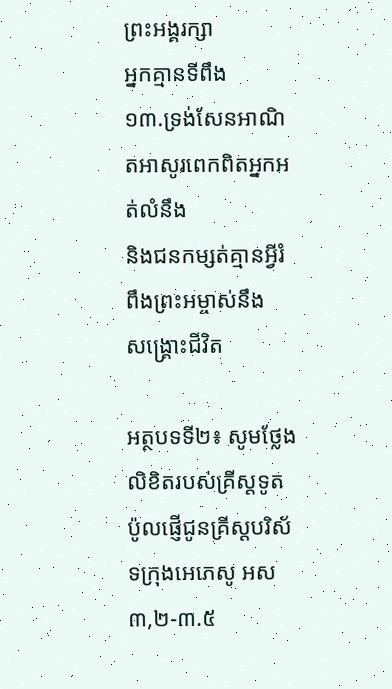ព្រះអង្គរក្សា
អ្នកគ្មានទីពឹង
១៣.ទ្រង់សែនអាណិតអាសូរពេកពិតអ្នកអត់លំនឹង
និងជនកម្សត់គ្មានអ្វីរំពឹងព្រះអម្ចាស់នឹង
សង្គ្រោះជីវិត

អត្ថបទទី២៖ សូមថ្លែងលិខិតរបស់គ្រីស្តទូតប៉ូលផ្ញើជូនគ្រីស្តបរិស័ទក្រុងអេភេសូ អស ៣,២-៣.៥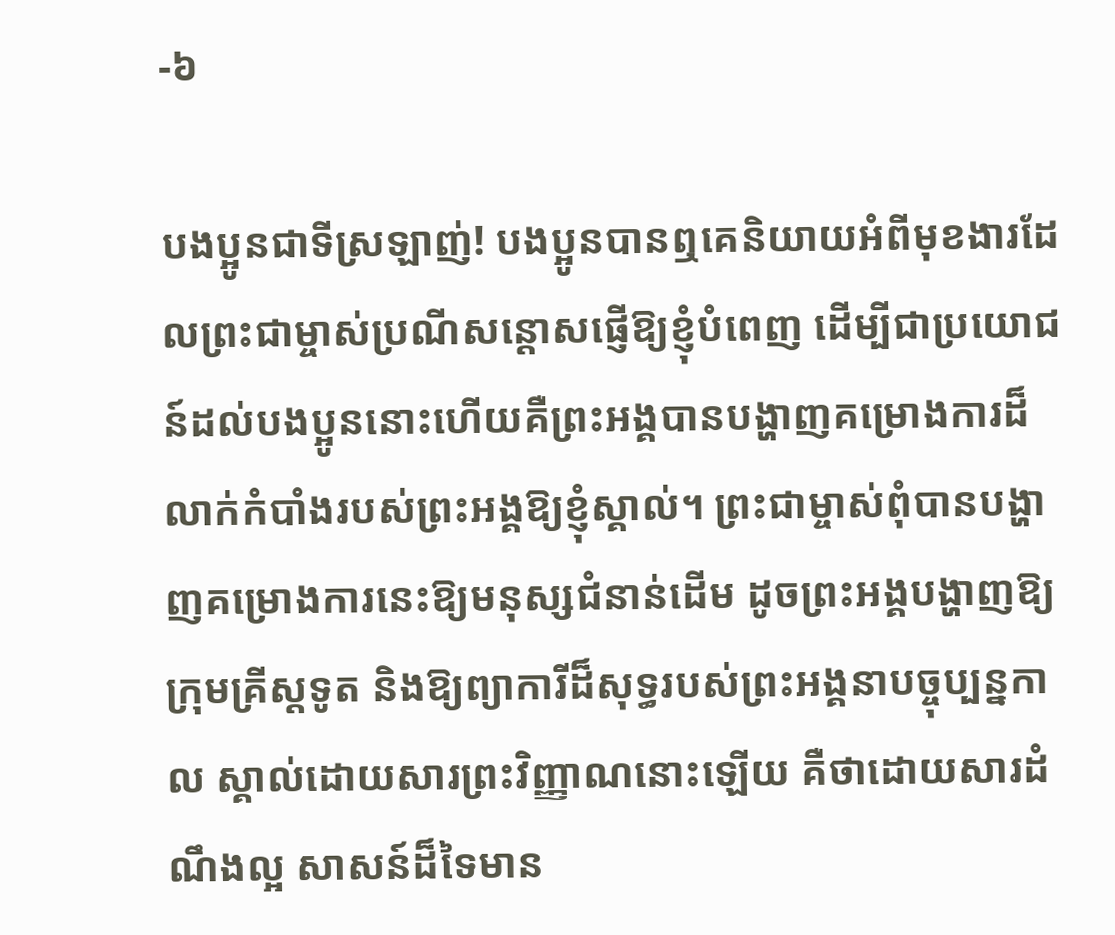-៦

បងប្អូនជាទីស្រឡាញ់! បងប្អូនបានឮគេនិយាយអំពីមុខងារដែលព្រះជាម្ចាស់ប្រណីសន្តោសផ្ញើឱ្យខ្ញុំបំពេញ ដើម្បីជាប្រយោជន៍ដល់បងប្អូននោះហើយគឺព្រះអង្គបានបង្ហាញគម្រោងការដ៏លាក់កំបាំងរបស់ព្រះអង្គឱ្យខ្ញុំស្គាល់។ ព្រះជាម្ចាស់ពុំបានបង្ហាញគម្រោងការនេះឱ្យមនុស្សជំនាន់ដើម ដូចព្រះអង្គបង្ហាញឱ្យក្រុមគ្រីស្តទូត និងឱ្យព្យាការីដ៏សុទ្ធរបស់ព្រះអង្គនាបច្ចុប្បន្នកាល ស្គាល់ដោយសារព្រះវិញ្ញាណនោះឡើយ គឺថាដោយសារដំណឹងល្អ សាសន៍ដ៏ទៃមាន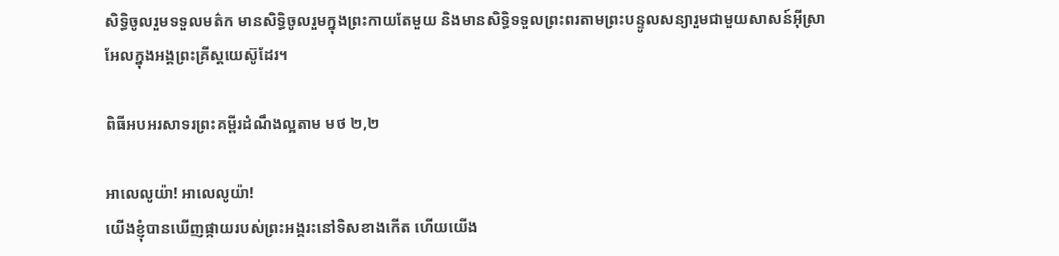សិទ្ធិចូលរួមទទួលមត៌ក មានសិទ្ធិចូលរួមក្នុងព្រះកាយតែមួយ និងមានសិទ្ធិទទួលព្រះពរតាមព្រះបន្ទូលសន្យារួមជាមួយសាសន៍អ៊ីស្រាអែលក្នុងអង្គព្រះគ្រីស្តយេស៊ូដែរ។

ពិធីអបអរសាទរព្រះគម្ពីរដំណឹងល្អតាម មថ ២,២

អាលេលូយ៉ា! អាលេលូយ៉ា!
យើងខ្ញុំបានឃើញផ្កាយរបស់ព្រះអង្គរះនៅទិសខាងកើត ហើយយើង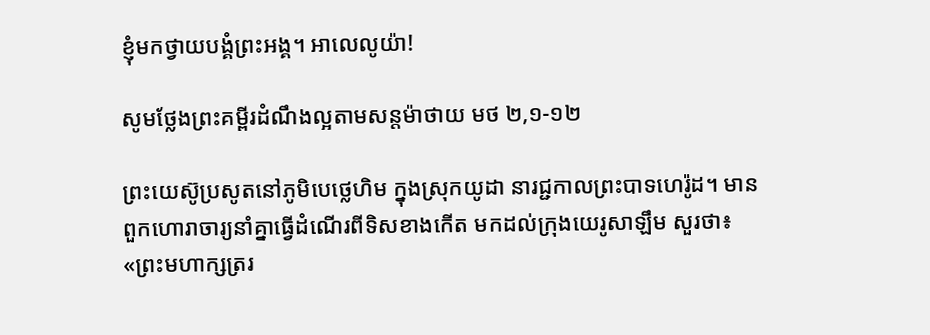ខ្ញុំមកថ្វាយបង្គំព្រះអង្គ។ អាលេលូយ៉ា!

សូមថ្លែងព្រះគម្ពីរដំណឹងល្អតាមសន្តម៉ាថាយ មថ ២,១-១២

ព្រះយេស៊ូប្រសូតនៅភូមិបេថ្លេហិម ក្នុងស្រុកយូដា នារជ្ជកាលព្រះបាទហេរ៉ូដ។ មានពួកហោរាចារ្យនាំគ្នាធ្វើដំណើរពីទិសខាងកើត មកដល់ក្រុងយេរូសាឡឹម សួរថា៖«ព្រះមហាក្សត្ររ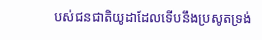បស់ជនជាតិយូដាដែលទើបនឹងប្រសូតទ្រង់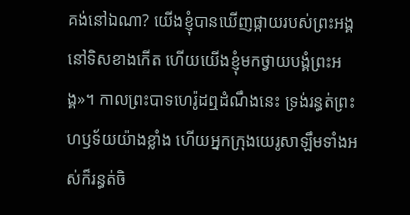គង់នៅឯណា? យើងខ្ញុំបានឃើញផ្កាយរបស់ព្រះអង្គនៅទិសខាងកើត ហើយយើងខ្ញុំមកថ្វាយបង្គំព្រះអង្គ»។ កាលព្រះបាទហេរ៉ូដឮដំណឹងនេះ ទ្រង់រន្ធត់ព្រះហឫទ័យយ៉ាងខ្លាំង ហើយអ្នកក្រុងយេរូសាឡឹមទាំងអស់ក៏រន្ធត់ចិ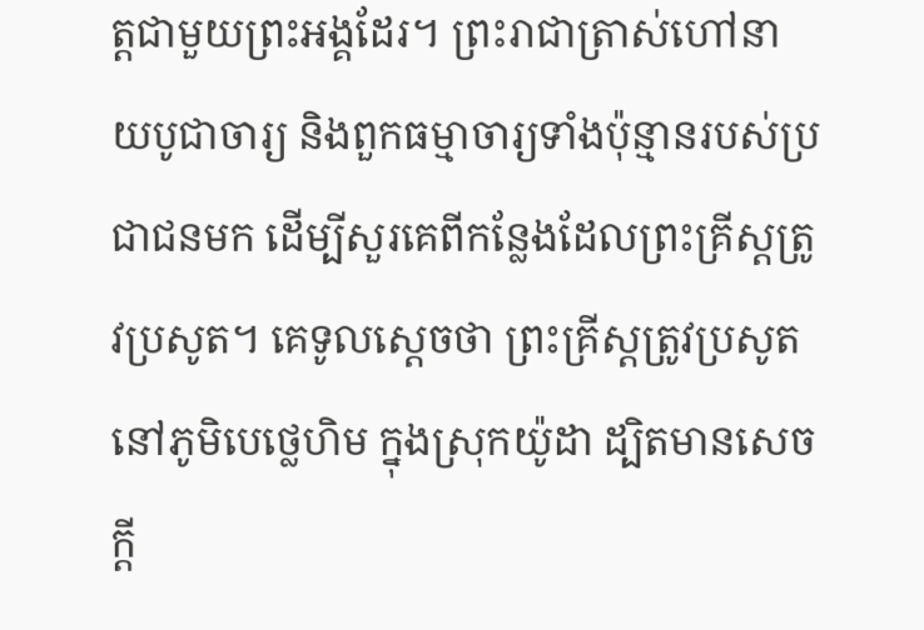ត្តជាមួយព្រះអង្គដែរ។ ព្រះរាជាត្រាស់ហៅនាយបូជាចារ្យ និងពួកធម្មាចារ្យទាំងប៉ុន្មានរបស់ប្រជាជនមក ដើម្បីសួរគេពីកន្លែងដែលព្រះគ្រីស្តត្រូវប្រសូត។ គេទូលស្តេចថា ព្រះគ្រីស្តត្រូវប្រសូតនៅភូមិបេថ្លេហិម ក្នុងស្រុកយ៉ូដា ដ្បិតមានសេចក្តី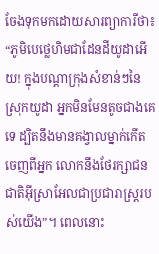ចែងទុកមកដោយសារព្យាការីថា៖ “ភូមិបេថ្លេហិមជាដែនដីយូដាអើយ! ក្នុងបណ្តាក្រុងសំខាន់ៗនៃស្រុកយូដា អ្នកមិនមែនតូចជាងគេទេ ដ្បិតនឹងមានគង្វាលម្នាក់កើតចេញពីអ្នក លោកនឹងថែរក្សាជនជាតិអ៊ីស្រាអែលជាប្រជារាស្ត្ររបស់យើង”។ ពេលនោះ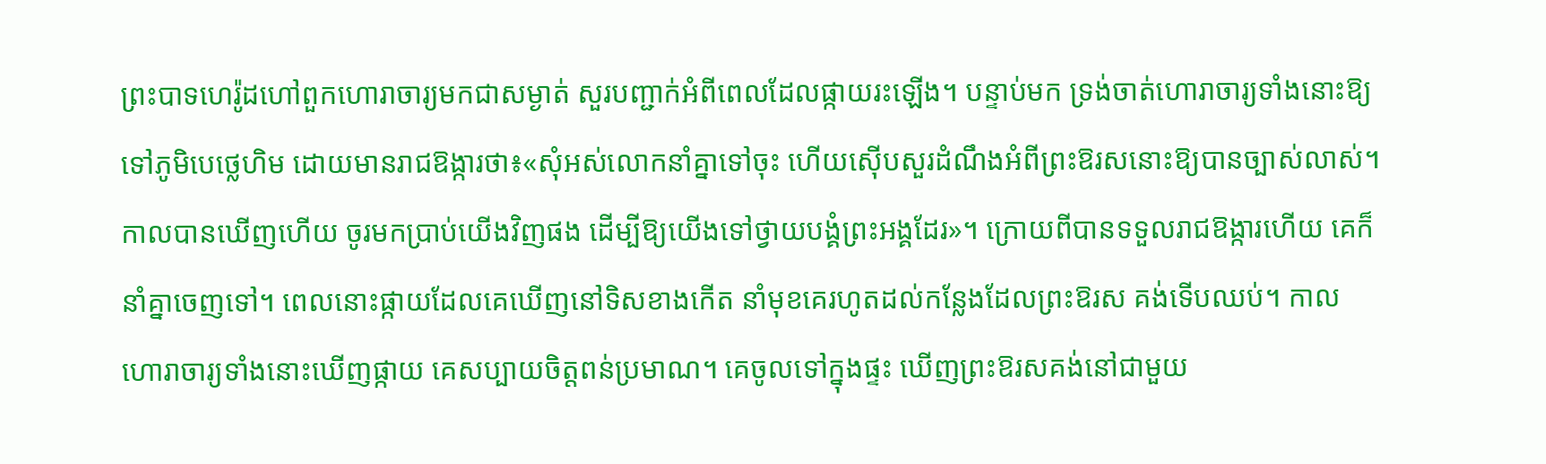ព្រះបាទហេរ៉ូដហៅពួកហោរាចារ្យមកជាសម្ងាត់ សួរបញ្ជាក់អំពីពេលដែលផ្កាយរះឡើង។ បន្ទាប់មក ទ្រង់ចាត់ហោរាចារ្យទាំងនោះឱ្យទៅភូមិបេថ្លេហិម ដោយមានរាជឱង្ការថា៖«សុំអស់លោកនាំគ្នាទៅចុះ ហើយស៊ើបសួរដំណឹងអំពីព្រះឱរសនោះឱ្យបានច្បាស់លាស់។ កាលបានឃើញហើយ ចូរមកប្រាប់យើងវិញផង ដើម្បីឱ្យយើងទៅថ្វាយបង្គំព្រះអង្គដែរ»។ ក្រោយពីបានទទួលរាជឱង្ការហើយ គេក៏នាំគ្នាចេញទៅ។ ពេលនោះផ្កាយដែលគេឃើញនៅទិសខាងកើត នាំមុខគេរហូតដល់កន្លែងដែលព្រះឱរស គង់ទើបឈប់។ កាលហោរាចារ្យទាំងនោះឃើញផ្កាយ គេសប្បាយចិត្តពន់ប្រមាណ។ គេចូលទៅក្នុងផ្ទះ ឃើញព្រះឱរសគង់នៅជាមួយ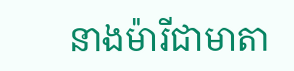នាងម៉ារីជាមាតា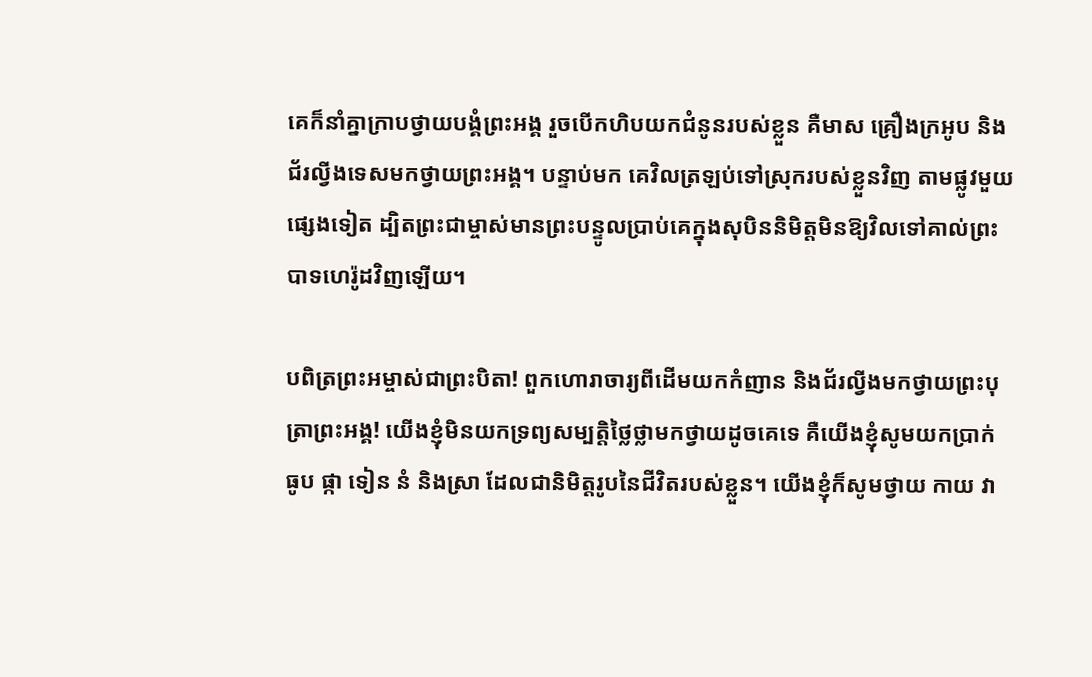គេក៏នាំគ្នាក្រាបថ្វាយបង្គំព្រះអង្គ រួចបើកហិបយកជំនូនរបស់ខ្លួន គឺមាស គ្រឿងក្រអូប និងជ័រល្វីងទេសមកថ្វាយព្រះអង្គ។ បន្ទាប់មក គេវិលត្រឡប់ទៅស្រុករបស់ខ្លួនវិញ តាមផ្លូវមួយផ្សេងទៀត ដ្បិតព្រះជាម្ចាស់មានព្រះបន្ទូលប្រាប់គេក្នុងសុបិននិមិត្តមិនឱ្យវិលទៅគាល់ព្រះបាទហេរ៉ូដវិញឡើយ។

បពិត្រព្រះអម្ចាស់ជាព្រះបិតា! ពួកហោរាចារ្យពីដើមយកកំញាន និងជ័រល្វីងមកថ្វាយព្រះបុត្រាព្រះអង្គ! យើងខ្ញុំមិនយកទ្រព្យសម្បត្តិថ្លៃថ្លាមកថ្វាយដូចគេទេ គឺយើងខ្ញុំសូមយកប្រាក់ ធូប ផ្កា ទៀន នំ និងស្រា ដែលជានិមិត្តរូបនៃជីវិតរបស់ខ្លួន។ យើងខ្ញុំក៏សូមថ្វាយ កាយ វា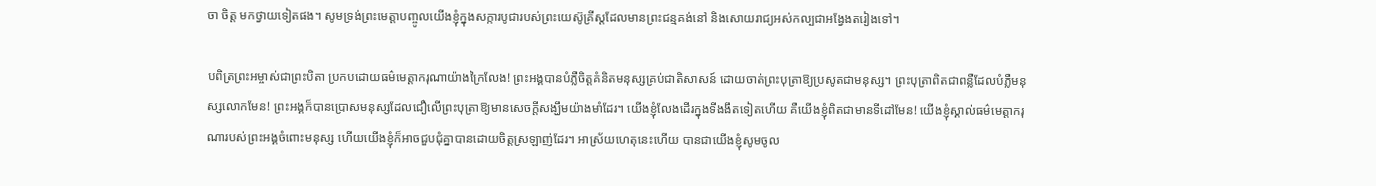ចា ចិត្ត មកថ្វាយទៀតផង។ សូមទ្រង់ព្រះមេត្តាបញ្ចូលយើងខ្ញុំក្នុងសក្ការបូជារបស់ព្រះយេស៊ូគ្រីស្តដែលមានព្រះជន្មគង់នៅ និងសោយរាជ្យអស់កល្បជាអង្វែងតរៀងទៅ។

បពិត្រព្រះអម្ចាស់ជាព្រះបិតា ប្រកបដោយធម៌មេត្តាករុណាយ៉ាងក្រៃលែង! ព្រះអង្គបានបំភ្លឺចិត្តគំនិតមនុស្សគ្រប់ជាតិសាសន៍ ដោយចាត់ព្រះបុត្រាឱ្យប្រសូតជាមនុស្ស។ ព្រះបុត្រាពិតជាពន្លឺដែលបំភ្លឺមនុស្សលោកមែន! ព្រះអង្គក៏បានប្រោសមនុស្សដែលជឿលើព្រះបុត្រាឱ្យមានសេចក្តីសង្ឃឹមយ៉ាងមាំដែរ។ យើងខ្ញុំលែងដើរក្នុងទីងងឹតទៀតហើយ គឺយើងខ្ញុំពិតជាមានទីដៅមែន! យើងខ្ញុំស្គាល់ធម៌មេត្តាករុណារបស់ព្រះអង្គចំពោះមនុស្ស ហើយយើងខ្ញុំក៏អាចជួបជុំគ្នាបានដោយចិត្តស្រឡាញ់ដែរ។ អាស្រ័យហេតុនេះហើយ បានជាយើងខ្ញុំសូមចូល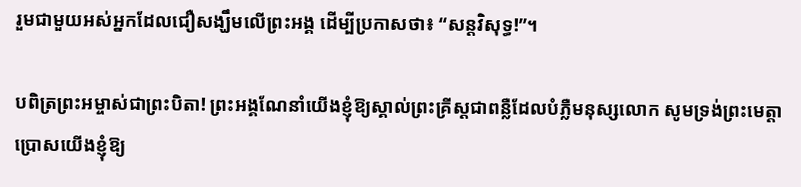រួមជាមួយអស់អ្នកដែលជឿសង្ឃឹមលើព្រះអង្គ ដើម្បីប្រកាសថា៖ “សន្តវិសុទ្ធ!”។

បពិត្រព្រះអម្ចាស់ជាព្រះបិតា! ព្រះអង្គណែនាំយើងខ្ញុំឱ្យស្គាល់ព្រះគ្រីស្តជាពន្លឺដែលបំភ្លឺមនុស្សលោក សូមទ្រង់ព្រះមេត្តាប្រោសយើងខ្ញុំឱ្យ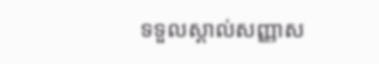ទទួលស្គាល់សញ្ញាស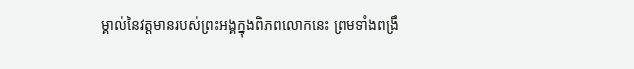ម្គាល់នៃវត្តមានរបស់ព្រះអង្គក្នុងពិភពលោកនេះ ព្រមទាំងពង្រឹ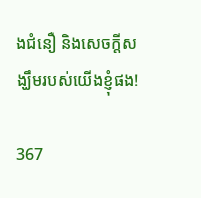ងជំនឿ និងសេចក្តីសង្ឃឹមរបស់យើងខ្ញុំផង!

367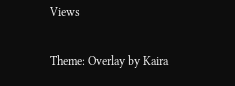Views

Theme: Overlay by Kaira